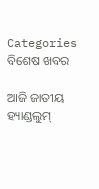Categories
ବିଶେଷ ଖବର

ଆଜି ଜାତୀୟ ହ୍ୟାଣ୍ଡଲୁମ୍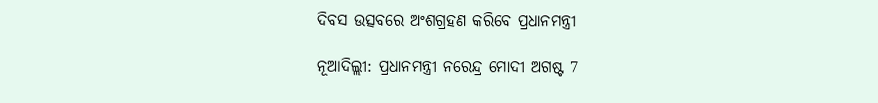ଦିବସ ଉତ୍ସବରେ ଅଂଶଗ୍ରହଣ କରିବେ ପ୍ରଧାନମନ୍ତ୍ରୀ

ନୂଆଦିଲ୍ଲୀ: ପ୍ରଧାନମନ୍ତ୍ରୀ ନରେନ୍ଦ୍ର ମୋଦୀ ଅଗଷ୍ଟ 7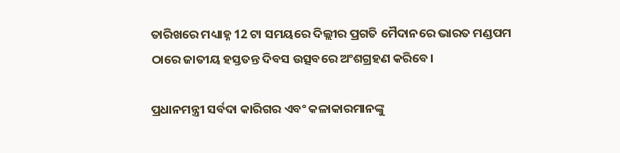ତାରିଖରେ ମଧ୍ୟାହ୍ନ 12 ଟା ସମୟରେ ଦିଲ୍ଲୀର ପ୍ରଗତି ମୈଦାନରେ ଭାରତ ମଣ୍ଡପମ ଠାରେ ଜାତୀୟ ହସ୍ତତନ୍ତ ଦିବସ ଉତ୍ସବରେ ଅଂଶଗ୍ରହଣ କରିବେ।

ପ୍ରଧାନମନ୍ତ୍ରୀ ସର୍ବଦା କାରିଗର ଏବଂ କଳାକାରମାନଙ୍କୁ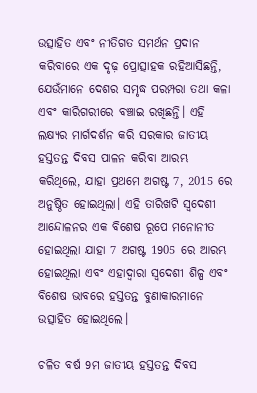ଉତ୍ସାହିତ ଏବଂ ନୀତିଗତ ସମର୍ଥନ ପ୍ରଦାନ କରିବାରେ ଏକ ଦୃଢ଼ ପ୍ରୋତ୍ସାହକ ରହିଆସିଛନ୍ତି, ଯେଉଁମାନେ ଦେଶର ସମୃଦ୍ଧ ପରମ୍ପରା ତଥା କଳା ଏବଂ କାରିଗରୀରେ ବଞ୍ଚାଇ ରଖିଛନ୍ତି। ଏହି ଲକ୍ଷ୍ୟର ମାର୍ଗଦର୍ଶନ କରି ସରକାର ଜାତୀୟ ହସ୍ତତନ୍ତ ଦିବସ ପାଳନ କରିବା ଆରମ୍ଭ କରିଥିଲେ, ଯାହା ପ୍ରଥମେ ଅଗଷ୍ଟ 7, 2015 ରେ ଅନୁଷ୍ଠିତ ହୋଇଥିଲା। ଏହି ତାରିଖଟି ସ୍ବଦେଶୀ ଆନ୍ଦୋଳନର ଏକ ବିଶେଷ ରୂପେ ମନୋନୀତ ହୋଇଥିଲା ଯାହା 7 ଅଗଷ୍ଟ 1905 ରେ ଆରମ୍ଭ ହୋଇଥିଲା ଏବଂ ଏହାଦ୍ବାରା ସ୍ୱଦେଶୀ ଶିଳ୍ପ ଏବଂ ବିଶେଷ ଭାବରେ ହସ୍ତତନ୍ତ ବୁଣାକାରମାନେ ଉତ୍ସାହିତ ହୋଇଥିଲେ।

ଚଳିତ ବର୍ଷ 9ମ ଜାତୀୟ ହସ୍ତତନ୍ତ ଦିବସ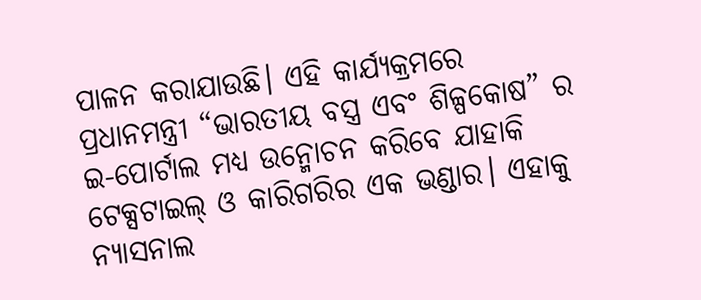ପାଳନ କରାଯାଉଛି। ଏହି କାର୍ଯ୍ୟକ୍ରମରେ ପ୍ରଧାନମନ୍ତ୍ରୀ “ଭାରତୀୟ ବସ୍ତ୍ର ଏବଂ ଶିଳ୍ପକୋଷ” ର ଇ-ପୋର୍ଟାଲ ମଧ୍ୟ ଉନ୍ମୋଚନ କରିବେ ଯାହାକି ଟେକ୍ସଟାଇଲ୍ ଓ କାରିଗରିର ଏକ ଭଣ୍ଡାର। ଏହାକୁ ନ୍ୟାସନାଲ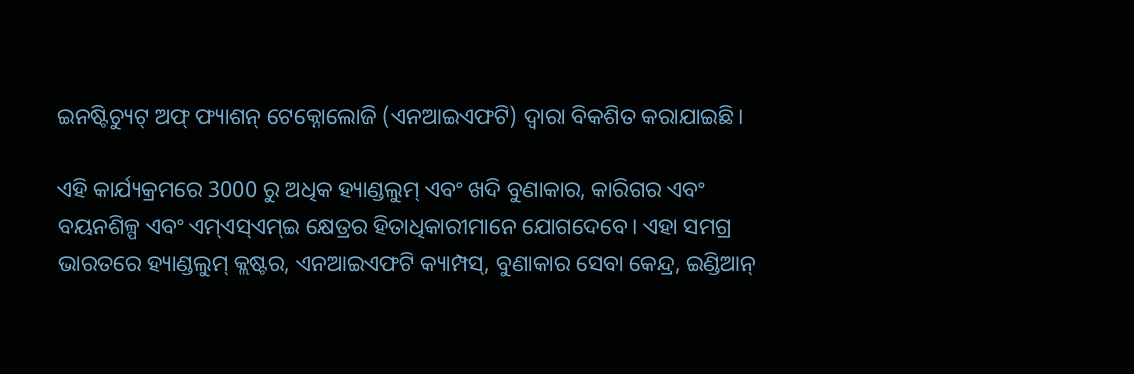ଇନଷ୍ଟିଚ୍ୟୁଟ୍ ଅଫ୍ ଫ୍ୟାଶନ୍ ଟେକ୍ନୋଲୋଜି (ଏନଆଇଏଫଟି) ଦ୍ୱାରା ବିକଶିତ କରାଯାଇଛି।

ଏହି କାର୍ଯ୍ୟକ୍ରମରେ 3000 ରୁ ଅଧିକ ହ୍ୟାଣ୍ଡଲୁମ୍ ଏବଂ ଖଦି ବୁଣାକାର, କାରିଗର ଏବଂ ବୟନଶିଳ୍ପ ଏବଂ ଏମ୍ଏସ୍ଏମ୍ଇ କ୍ଷେତ୍ରର ହିତାଧିକାରୀମାନେ ଯୋଗଦେବେ। ଏହା ସମଗ୍ର ଭାରତରେ ହ୍ୟାଣ୍ଡଲୁମ୍ କ୍ଲଷ୍ଟର, ଏନଆଇଏଫଟି କ୍ୟାମ୍ପସ୍, ବୁଣାକାର ସେବା କେନ୍ଦ୍ର, ଇଣ୍ଡିଆନ୍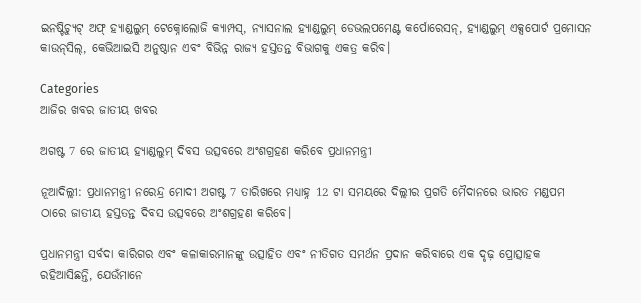ଇନଷ୍ଟିଚ୍ୟୁଟ୍ ଅଫ୍ ହ୍ୟାଣ୍ଡଲୁମ୍ ଟେକ୍ନୋଲୋଜି କ୍ୟାମ୍ପସ୍, ନ୍ୟାସନାଲ ହ୍ୟାଣ୍ଡଲୁମ୍ ଡେଭଲପମେଣ୍ଟ କର୍ପୋରେସନ୍, ହ୍ୟାଣ୍ଡଲୁମ୍ ଏକ୍ସପୋର୍ଟ ପ୍ରମୋସନ କାଉନ୍‌ସିଲ୍, କେଭିଆଇସି ଅନୁଷ୍ଠାନ ଏବଂ ବିଭିନ୍ନ ରାଜ୍ୟ ହସ୍ତତନ୍ତ ବିଭାଗକୁ ଏକତ୍ର କରିବ।

Categories
ଆଜିର ଖବର ଜାତୀୟ ଖବର

ଅଗଷ୍ଟ 7 ରେ ଜାତୀୟ ହ୍ୟାଣ୍ଡଲୁମ୍ ଦିବସ ଉତ୍ସବରେ ଅଂଶଗ୍ରହଣ କରିବେ ପ୍ରଧାନମନ୍ତ୍ରୀ

ନୂଆଦିଲ୍ଲୀ: ପ୍ରଧାନମନ୍ତ୍ରୀ ନରେନ୍ଦ୍ର ମୋଦୀ ଅଗଷ୍ଟ 7 ତାରିଖରେ ମଧ୍ୟାହ୍ନ 12 ଟା ସମୟରେ ଦିଲ୍ଲୀର ପ୍ରଗତି ମୈଦାନରେ ଭାରତ ମଣ୍ଡପମ ଠାରେ ଜାତୀୟ ହସ୍ତତନ୍ତ ଦିବସ ଉତ୍ସବରେ ଅଂଶଗ୍ରହଣ କରିବେ।

ପ୍ରଧାନମନ୍ତ୍ରୀ ସର୍ବଦା କାରିଗର ଏବଂ କଳାକାରମାନଙ୍କୁ ଉତ୍ସାହିତ ଏବଂ ନୀତିଗତ ସମର୍ଥନ ପ୍ରଦାନ କରିବାରେ ଏକ ଦୃଢ଼ ପ୍ରୋତ୍ସାହକ ରହିଆସିଛନ୍ତି, ଯେଉଁମାନେ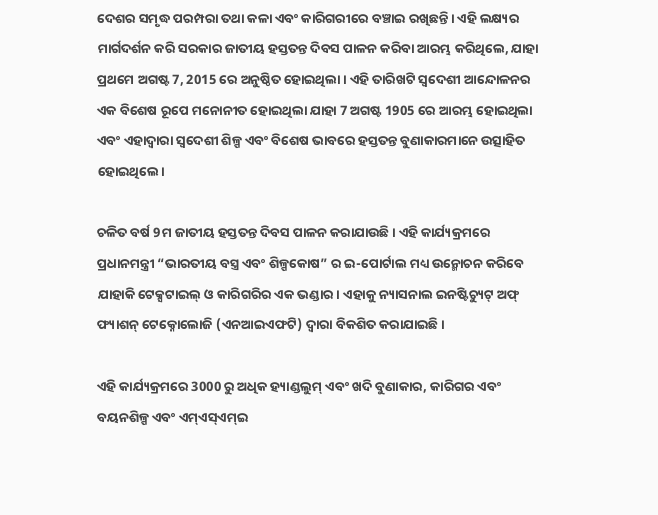ଦେଶର ସମୃଦ୍ଧ ପରମ୍ପରା ତଥା କଳା ଏବଂ କାରିଗରୀରେ ବଞ୍ଚାଇ ରଖିଛନ୍ତି। ଏହି ଲକ୍ଷ୍ୟର ମାର୍ଗଦର୍ଶନ କରି ସରକାର ଜାତୀୟ ହସ୍ତତନ୍ତ ଦିବସ ପାଳନ କରିବା ଆରମ୍ଭ କରିଥିଲେ, ଯାହା ପ୍ରଥମେ ଅଗଷ୍ଟ 7, 2015 ରେ ଅନୁଷ୍ଠିତ ହୋଇଥିଲା। ଏହି ତାରିଖଟି ସ୍ବଦେଶୀ ଆନ୍ଦୋଳନର ଏକ ବିଶେଷ ରୂପେ ମନୋନୀତ ହୋଇଥିଲା ଯାହା 7 ଅଗଷ୍ଟ 1905 ରେ ଆରମ୍ଭ ହୋଇଥିଲା ଏବଂ ଏହାଦ୍ବାରା ସ୍ୱଦେଶୀ ଶିଳ୍ପ ଏବଂ ବିଶେଷ ଭାବରେ ହସ୍ତତନ୍ତ ବୁଣାକାରମାନେ ଉତ୍ସାହିତ ହୋଇଥିଲେ।

ଚଳିତ ବର୍ଷ 9ମ ଜାତୀୟ ହସ୍ତତନ୍ତ ଦିବସ ପାଳନ କରାଯାଉଛି। ଏହି କାର୍ଯ୍ୟକ୍ରମରେ ପ୍ରଧାନମନ୍ତ୍ରୀ “ଭାରତୀୟ ବସ୍ତ୍ର ଏବଂ ଶିଳ୍ପକୋଷ” ର ଇ-ପୋର୍ଟାଲ ମଧ୍ୟ ଉନ୍ମୋଚନ କରିବେ ଯାହାକି ଟେକ୍ସଟାଇଲ୍ ଓ କାରିଗରିର ଏକ ଭଣ୍ଡାର। ଏହାକୁ ନ୍ୟାସନାଲ ଇନଷ୍ଟିଚ୍ୟୁଟ୍ ଅଫ୍ ଫ୍ୟାଶନ୍ ଟେକ୍ନୋଲୋଜି (ଏନଆଇଏଫଟି) ଦ୍ୱାରା ବିକଶିତ କରାଯାଇଛି।

ଏହି କାର୍ଯ୍ୟକ୍ରମରେ 3000 ରୁ ଅଧିକ ହ୍ୟାଣ୍ଡଲୁମ୍ ଏବଂ ଖଦି ବୁଣାକାର, କାରିଗର ଏବଂ ବୟନଶିଳ୍ପ ଏବଂ ଏମ୍ଏସ୍ଏମ୍ଇ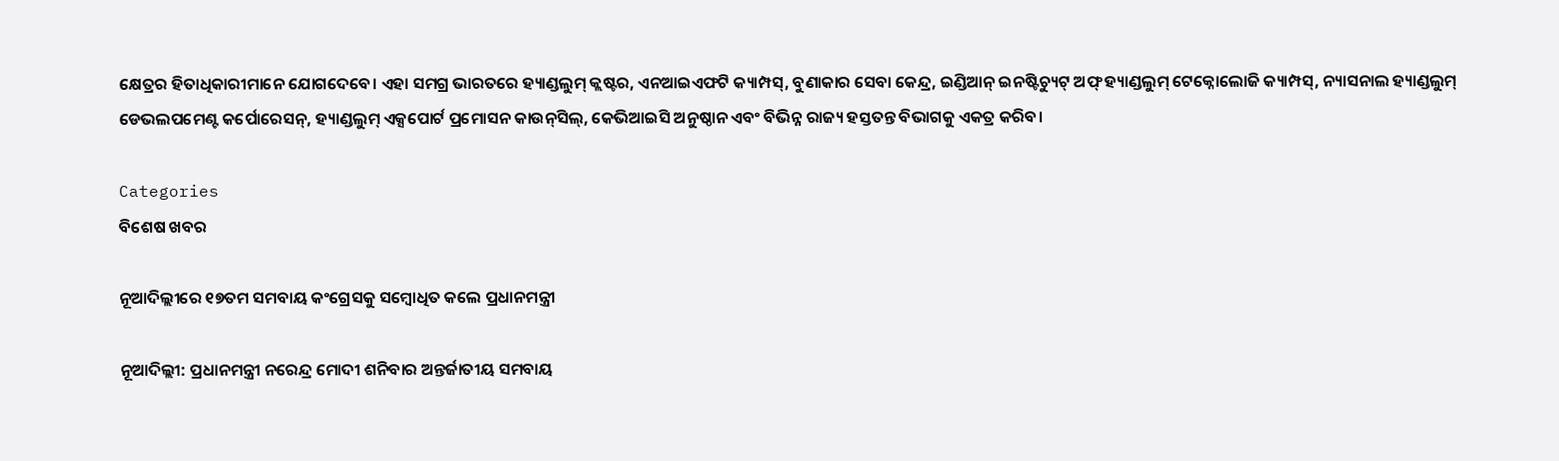କ୍ଷେତ୍ରର ହିତାଧିକାରୀମାନେ ଯୋଗଦେବେ। ଏହା ସମଗ୍ର ଭାରତରେ ହ୍ୟାଣ୍ଡଲୁମ୍ କ୍ଲଷ୍ଟର, ଏନଆଇଏଫଟି କ୍ୟାମ୍ପସ୍, ବୁଣାକାର ସେବା କେନ୍ଦ୍ର, ଇଣ୍ଡିଆନ୍ ଇନଷ୍ଟିଚ୍ୟୁଟ୍ ଅଫ୍ ହ୍ୟାଣ୍ଡଲୁମ୍ ଟେକ୍ନୋଲୋଜି କ୍ୟାମ୍ପସ୍, ନ୍ୟାସନାଲ ହ୍ୟାଣ୍ଡଲୁମ୍ ଡେଭଲପମେଣ୍ଟ କର୍ପୋରେସନ୍, ହ୍ୟାଣ୍ଡଲୁମ୍ ଏକ୍ସପୋର୍ଟ ପ୍ରମୋସନ କାଉନ୍‌ସିଲ୍, କେଭିଆଇସି ଅନୁଷ୍ଠାନ ଏବଂ ବିଭିନ୍ନ ରାଜ୍ୟ ହସ୍ତତନ୍ତ ବିଭାଗକୁ ଏକତ୍ର କରିବ।

Categories
ବିଶେଷ ଖବର

ନୂଆଦିଲ୍ଲୀରେ ୧୭ତମ ସମବାୟ କଂଗ୍ରେସକୁ ସମ୍ବୋଧିତ କଲେ ପ୍ରଧାନମନ୍ତ୍ରୀ

ନୂଆଦିଲ୍ଲୀ: ପ୍ରଧାନମନ୍ତ୍ରୀ ନରେନ୍ଦ୍ର ମୋଦୀ ଶନିବାର ଅନ୍ତର୍ଜାତୀୟ ସମବାୟ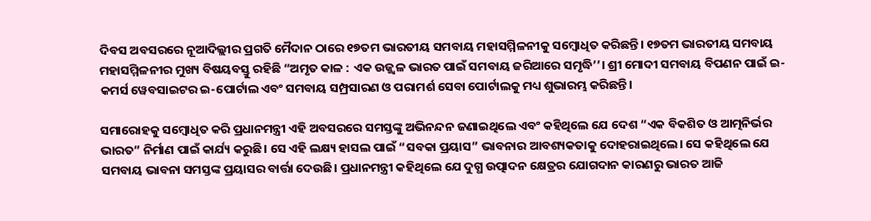ଦିବସ ଅବସରରେ ନୂଆଦିଲ୍ଲୀର ପ୍ରଗତି ମୈଦାନ ଠାରେ ୧୭ତମ ଭାରତୀୟ ସମବାୟ ମହାସମ୍ମିଳନୀକୁ ସମ୍ବୋଧିତ କରିଛନ୍ତି। ୧୭ତମ ଭାରତୀୟ ସମବାୟ ମହାସମ୍ମିଳନୀର ମୁଖ୍ୟ ବିଷୟବସ୍ତୁ ରହିଛି “ଅମୃତ କାଳ : ଏକ ଉଜ୍ଜ୍ୱଳ ଭାରତ ପାଇଁ ସମବାୟ ଜରିଆରେ ସମୃଦ୍ଧି’’। ଶ୍ରୀ ମୋଦୀ ସମବାୟ ବିପଣନ ପାଇଁ ଇ-କମର୍ସ ୱେବସାଇଟର ଇ-ପୋର୍ଟାଲ ଏବଂ ସମବାୟ ସମ୍ପ୍ରସାରଣ ଓ ପରାମର୍ଶ ସେବା ପୋର୍ଟାଲକୁ ମଧ୍ୟ ଶୁଭାରମ୍ଭ କରିଛନ୍ତି।

ସମାରୋହକୁ ସମ୍ବୋଧିତ କରି ପ୍ରଧାନମନ୍ତ୍ରୀ ଏହି ଅବସରରେ ସମସ୍ତଙ୍କୁ ଅଭିନନ୍ଦନ ଜଣାଇଥିଲେ ଏବଂ କହିଥିଲେ ଯେ ଦେଶ “ଏକ ବିକଶିତ ଓ ଆତ୍ମନିର୍ଭର ଭାରତ” ନିର୍ମାଣ ପାଇଁ କାର୍ଯ୍ୟ କରୁଛି। ସେ ଏହି ଲକ୍ଷ୍ୟ ହାସଲ ପାଇଁ “ସବକା ପ୍ରୟାସ” ଭାବନାର ଆବଶ୍ୟକତାକୁ ଦୋହରାଇଥିଲେ। ସେ କହିଥିଲେ ଯେ ସମବାୟ ଭାବନା ସମସ୍ତଙ୍କ ପ୍ରୟାସର ବାର୍ତ୍ତା ଦେଉଛି। ପ୍ରଧାନମନ୍ତ୍ରୀ କହିଥିଲେ ଯେ ଦୁଗ୍ଧ ଉତ୍ପାଦନ କ୍ଷେତ୍ରର ଯୋଗଦାନ କାରଣରୁ ଭାରତ ଆଜି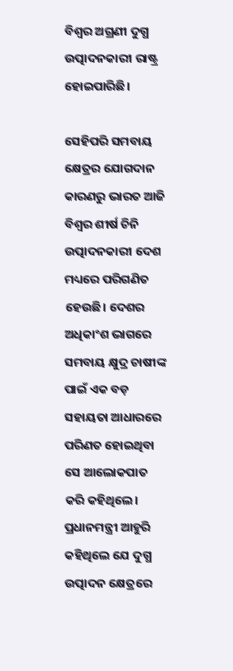ବିଶ୍ୱର ଅଗ୍ରଣୀ ଦୁଗ୍ଧ ଉତ୍ପାଦନକାରୀ ରାଷ୍ଟ୍ର ହୋଇପାରିଛି।

ସେହିପରି ସମବାୟ କ୍ଷେତ୍ରର ଯୋଗଦାନ କାରଣରୁ ଭାରତ ଆଜି ବିଶ୍ୱର ଶୀର୍ଷ ଚିନି ଉତ୍ପାଦନକାରୀ ଦେଶ ମଧ୍ୟରେ ପରିଗଣିତ ହେଉଛି। ଦେଶର ଅଧିକାଂଶ ଭାଗରେ ସମବାୟ କ୍ଷୁଦ୍ର ଚାଷୀଙ୍କ ପାଇଁ ଏକ ବଡ଼ ସହାୟତା ଆଧାରରେ ପରିଣତ ହୋଇଥିବା ସେ ଆଲୋକପାତ କରି କହିଥିଲେ। ପ୍ରଧାନମନ୍ତ୍ରୀ ଆହୁରି କହିଥିଲେ ଯେ ଦୁଗ୍ଧ ଉତ୍ପାଦନ କ୍ଷେତ୍ରରେ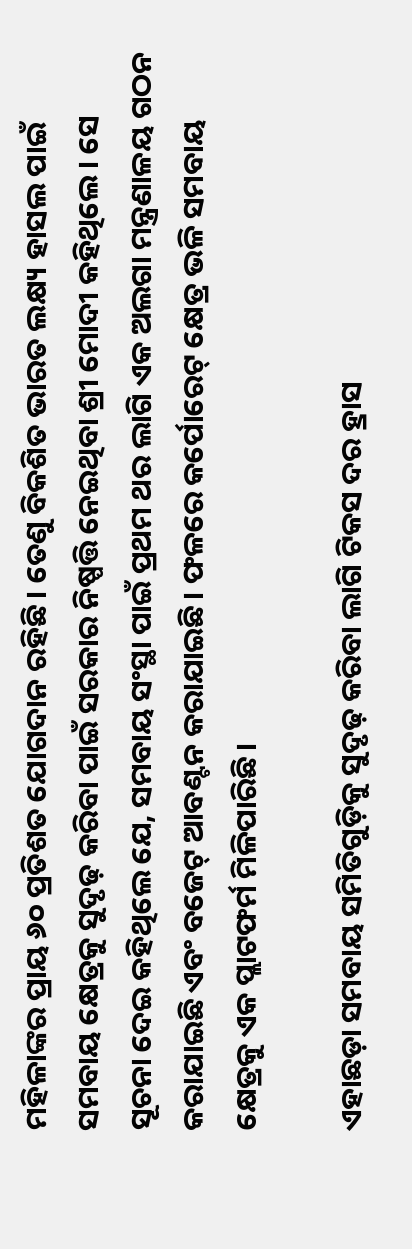ମହିଳାଙ୍କର ପ୍ରାୟ ୬୦ ପ୍ରତିଶତ ଯୋଗଦାନ ରହିଛି। ତେଣୁ ବିକଶିତ ଭାରତ ଲକ୍ଷ୍ୟ ହାସଲ ପାଇଁ ସମବାୟ କ୍ଷେତ୍ରକୁ ସୁଦୃଢ଼ କରିବା ପାଇଁ ସରକାର ନିଷ୍ପତ୍ତି ନେଇଥିବା ଶ୍ରୀ ମୋଦୀ କହିଥିଲେ। ସେ ସୂଚନା ଦେଇ କହିଥିଲେ ଯେ, ସମବାୟ ସଂସ୍ଥା ପାଇଁ ପ୍ରଥମ ଥର ଲାଗି ଏକ ଅଲଗା ମନ୍ତ୍ରଣାଳୟ ଗଠନ କରାଯାଇଛି ଏବଂ ବଜେଟ୍ ଆବଣ୍ଟନ କରାଯାଇଛି। ଫଳରେ କର୍ପୋରେଟ୍ କ୍ଷେତ୍ର ଭଳି ସମବାୟ କ୍ଷେତ୍ରକୁ ଏକ ପ୍ଲାଟଫର୍ମ ମିଳିପାରିଛି।

ଏହାଛଡ଼ା ସମବାୟ ସମିତିଗୁଡ଼ିକୁ ସୁଦୃଢ଼ କରିବା ଲାଗି ଟିକସ ଦର ହ୍ରାସ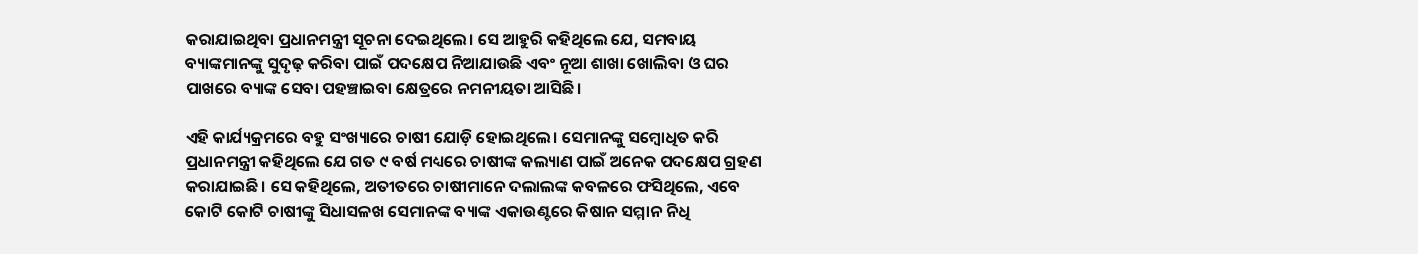କରାଯାଇଥିବା ପ୍ରଧାନମନ୍ତ୍ରୀ ସୂଚନା ଦେଇଥିଲେ। ସେ ଆହୁରି କହିଥିଲେ ଯେ, ସମବାୟ ବ୍ୟାଙ୍କମାନଙ୍କୁ ସୁଦୃଢ଼ କରିବା ପାଇଁ ପଦକ୍ଷେପ ନିଆଯାଉଛି ଏବଂ ନୂଆ ଶାଖା ଖୋଲିବା ଓ ଘର ପାଖରେ ବ୍ୟାଙ୍କ ସେବା ପହଞ୍ଚାଇବା କ୍ଷେତ୍ରରେ ନମନୀୟତା ଆସିଛି।

ଏହି କାର୍ଯ୍ୟକ୍ରମରେ ବହୁ ସଂଖ୍ୟାରେ ଚାଷୀ ଯୋଡ଼ି ହୋଇଥିଲେ। ସେମାନଙ୍କୁ ସମ୍ବୋଧିତ କରି ପ୍ରଧାନମନ୍ତ୍ରୀ କହିଥିଲେ ଯେ ଗତ ୯ ବର୍ଷ ମଧ୍ୟରେ ଚାଷୀଙ୍କ କଲ୍ୟାଣ ପାଇଁ ଅନେକ ପଦକ୍ଷେପ ଗ୍ରହଣ କରାଯାଇଛି। ସେ କହିଥିଲେ, ଅତୀତରେ ଚାଷୀମାନେ ଦଲାଲଙ୍କ କବଳରେ ଫସିଥିଲେ, ଏବେ କୋଟି କୋଟି ଚାଷୀଙ୍କୁ ସିଧାସଳଖ ସେମାନଙ୍କ ବ୍ୟାଙ୍କ ଏକାଉଣ୍ଟରେ କିଷାନ ସମ୍ମାନ ନିଧି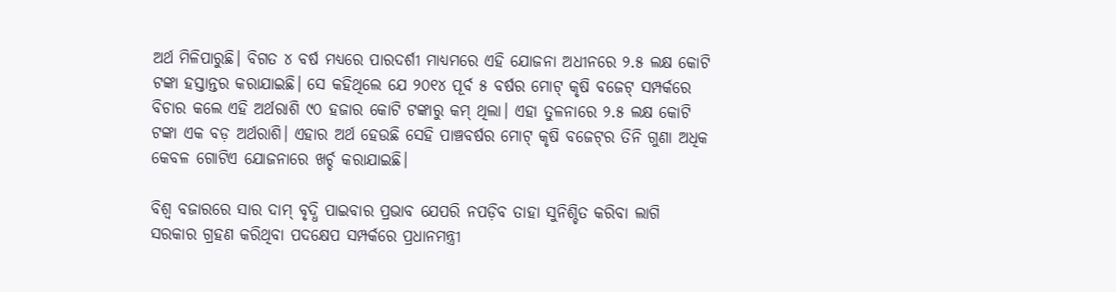ଅର୍ଥ ମିଳିପାରୁଛି। ବିଗତ ୪ ବର୍ଷ ମଧ୍ୟରେ ପାରଦର୍ଶୀ ମାଧ୍ୟମରେ ଏହି ଯୋଜନା ଅଧୀନରେ ୨.୫ ଲକ୍ଷ କୋଟି ଟଙ୍କା ହସ୍ତାନ୍ତର କରାଯାଇଛି। ସେ କହିଥିଲେ ଯେ ୨୦୧୪ ପୂର୍ବ ୫ ବର୍ଷର ମୋଟ୍‌ କୃଷି ବଜେଟ୍‌ ସମ୍ପର୍କରେ ବିଚାର କଲେ ଏହି ଅର୍ଥରାଶି ୯୦ ହଜାର କୋଟି ଟଙ୍କାରୁ କମ୍‌ ଥିଲା। ଏହା ତୁଳନାରେ ୨.୫ ଲକ୍ଷ କୋଟି ଟଙ୍କା ଏକ ବଡ଼ ଅର୍ଥରାଶି। ଏହାର ଅର୍ଥ ହେଉଛି ସେହି ପାଞ୍ଚବର୍ଷର ମୋଟ୍‌ କୃଷି ବଜେଟ୍‌ର ତିନି ଗୁଣା ଅଧିକ କେବଳ ଗୋଟିଏ ଯୋଜନାରେ ଖର୍ଚ୍ଚ କରାଯାଇଛି।

ବିଶ୍ୱ ବଜାରରେ ସାର ଦାମ୍‌ ବୃଦ୍ଧି ପାଇବାର ପ୍ରଭାବ ଯେପରି ନପଡ଼ିବ ତାହା ସୁନିଶ୍ଚିତ କରିବା ଲାଗି ସରକାର ଗ୍ରହଣ କରିଥିବା ପଦକ୍ଷେପ ସମ୍ପର୍କରେ ପ୍ରଧାନମନ୍ତ୍ରୀ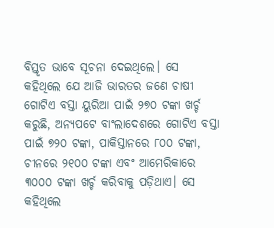ବିସ୍ତୃତ ଭାବେ ସୂଚନା ଦେଇଥିଲେ। ସେ କହିଥିଲେ ଯେ ଆଜି ଭାରତର ଜଣେ ଚାଷୀ ଗୋଟିଏ ବସ୍ତା ୟୁରିଆ ପାଇଁ ୨୭୦ ଟଙ୍କା ଖର୍ଚ୍ଚ କରୁଛି, ଅନ୍ୟପଟେ ବାଂଲାଦେଶରେ ଗୋଟିଏ ବସ୍ତା ପାଇଁ ୭୨୦ ଟଙ୍କା, ପାକିସ୍ତାନରେ ୮୦୦ ଟଙ୍କା, ଚୀନରେ ୨୧୦୦ ଟଙ୍କା ଏବଂ ଆମେରିକାରେ ୩୦୦୦ ଟଙ୍କା ଖର୍ଚ୍ଚ କରିବାକୁ ପଡ଼ିଥାଏ। ସେ କହିଥିଲେ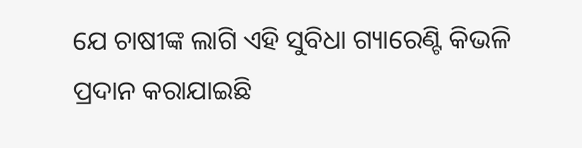ଯେ ଚାଷୀଙ୍କ ଲାଗି ଏହି ସୁବିଧା ଗ୍ୟାରେଣ୍ଟି କିଭଳି ପ୍ରଦାନ କରାଯାଇଛି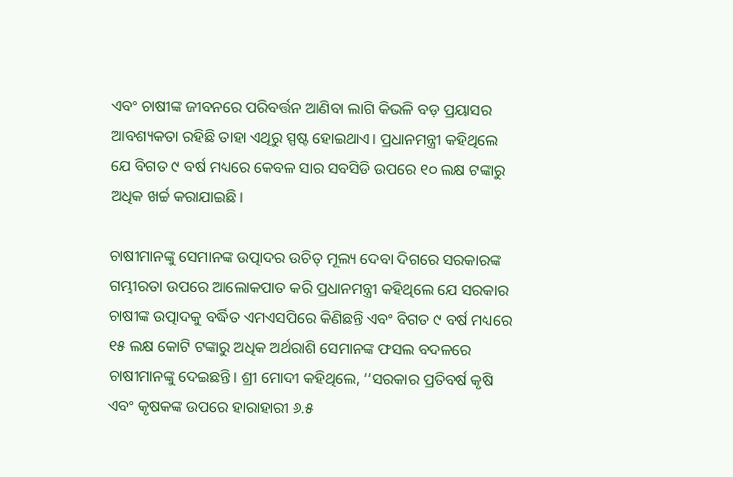ଏବଂ ଚାଷୀଙ୍କ ଜୀବନରେ ପରିବର୍ତ୍ତନ ଆଣିବା ଲାଗି କିଭଳି ବଡ଼ ପ୍ରୟାସର ଆବଶ୍ୟକତା ରହିଛି ତାହା ଏଥିରୁ ସ୍ପଷ୍ଟ ହୋଇଥାଏ। ପ୍ରଧାନମନ୍ତ୍ରୀ କହିଥିଲେ ଯେ ବିଗତ ୯ ବର୍ଷ ମଧ୍ୟରେ କେବଳ ସାର ସବସିଡି ଉପରେ ୧୦ ଲକ୍ଷ ଟଙ୍କାରୁ ଅଧିକ ଖର୍ଚ୍ଚ କରାଯାଇଛି।

ଚାଷୀମାନଙ୍କୁ ସେମାନଙ୍କ ଉତ୍ପାଦର ଉଚିତ୍‌ ମୂଲ୍ୟ ଦେବା ଦିଗରେ ସରକାରଙ୍କ ଗମ୍ଭୀରତା ଉପରେ ଆଲୋକପାତ କରି ପ୍ରଧାନମନ୍ତ୍ରୀ କହିଥିଲେ ଯେ ସରକାର ଚାଷୀଙ୍କ ଉତ୍ପାଦକୁ ବର୍ଦ୍ଧିତ ଏମଏସପିରେ କିଣିଛନ୍ତି ଏବଂ ବିଗତ ୯ ବର୍ଷ ମଧ୍ୟରେ ୧୫ ଲକ୍ଷ କୋଟି ଟଙ୍କାରୁ ଅଧିକ ଅର୍ଥରାଶି ସେମାନଙ୍କ ଫସଲ ବଦଳରେ ଚାଷୀମାନଙ୍କୁ ଦେଇଛନ୍ତି। ଶ୍ରୀ ମୋଦୀ କହିଥିଲେ, ‘‘ସରକାର ପ୍ରତିବର୍ଷ କୃଷି ଏବଂ କୃଷକଙ୍କ ଉପରେ ହାରାହାରୀ ୬.୫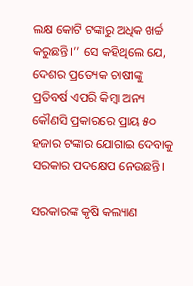ଲକ୍ଷ କୋଟି ଟଙ୍କାରୁ ଅଧିକ ଖର୍ଚ୍ଚ କରୁଛନ୍ତି।’’ ସେ କହିଥିଲେ ଯେ, ଦେଶର ପ୍ରତ୍ୟେକ ଚାଷୀଙ୍କୁ ପ୍ରତିବର୍ଷ ଏପରି କିମ୍ବା ଅନ୍ୟ କୌଣସି ପ୍ରକାରରେ ପ୍ରାୟ ୫୦ ହଜାର ଟଙ୍କାର ଯୋଗାଇ ଦେବାକୁ ସରକାର ପଦକ୍ଷେପ ନେଉଛନ୍ତି।

ସରକାରଙ୍କ କୃଷି କଲ୍ୟାଣ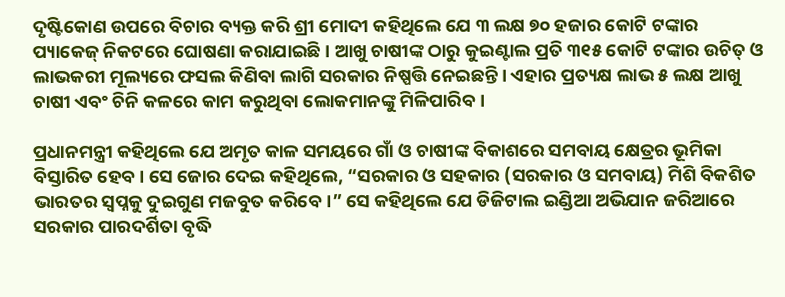ଦୃଷ୍ଟିକୋଣ ଉପରେ ବିଚାର ବ୍ୟକ୍ତ କରି ଶ୍ରୀ ମୋଦୀ କହିଥିଲେ ଯେ ୩ ଲକ୍ଷ ୭୦ ହଜାର କୋଟି ଟଙ୍କାର ପ୍ୟାକେଜ୍‌ ନିକଟରେ ଘୋଷଣା କରାଯାଇଛି । ଆଖୁ ଚାଷୀଙ୍କ ଠାରୁ କୁଇଣ୍ଟାଲ ପ୍ରତି ୩୧୫ କୋଟି ଟଙ୍କାର ଉଚିତ୍‌ ଓ ଲାଭକରୀ ମୂଲ୍ୟରେ ଫସଲ କିଣିବା ଲାଗି ସରକାର ନିଷ୍ପତ୍ତି ନେଇଛନ୍ତି । ଏହାର ପ୍ରତ୍ୟକ୍ଷ ଲାଭ ୫ ଲକ୍ଷ ଆଖୁ ଚାଷୀ ଏବଂ ଚିନି କଳରେ କାମ କରୁଥିବା ଲୋକମାନଙ୍କୁ ମିଳିପାରିବ ।

ପ୍ରଧାନମନ୍ତ୍ରୀ କହିଥିଲେ ଯେ ଅମୃତ କାଳ ସମୟରେ ଗାଁ ଓ ଚାଷୀଙ୍କ ବିକାଶରେ ସମବାୟ କ୍ଷେତ୍ରର ଭୂମିକା ବିସ୍ତାରିତ ହେବ । ସେ ଜୋର ଦେଇ କହିଥିଲେ, “ସରକାର ଓ ସହକାର (ସରକାର ଓ ସମବାୟ) ମିଶି ବିକଶିତ ଭାରତର ସ୍ୱପ୍ନକୁ ଦୁଇଗୁଣ ମଜବୁତ କରିବେ।” ସେ କହିଥିଲେ ଯେ ଡିଜିଟାଲ ଇଣ୍ଡିଆ ଅଭିଯାନ ଜରିଆରେ ସରକାର ପାରଦର୍ଶିତା ବୃଦ୍ଧି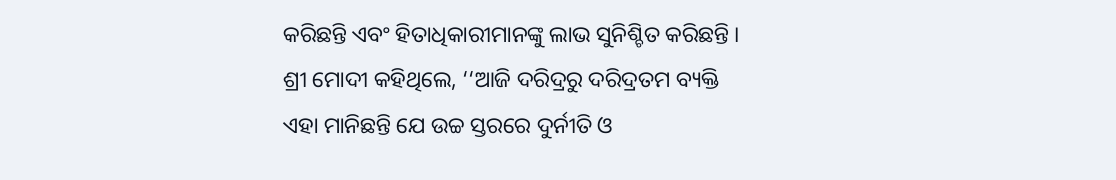କରିଛନ୍ତି ଏବଂ ହିତାଧିକାରୀମାନଙ୍କୁ ଲାଭ ସୁନିଶ୍ଚିତ କରିଛନ୍ତି । ଶ୍ରୀ ମୋଦୀ କହିଥିଲେ, ‘‘ଆଜି ଦରିଦ୍ରରୁ ଦରିଦ୍ରତମ ବ୍ୟକ୍ତି ଏହା ମାନିଛନ୍ତି ଯେ ଉଚ୍ଚ ସ୍ତରରେ ଦୁର୍ନୀତି ଓ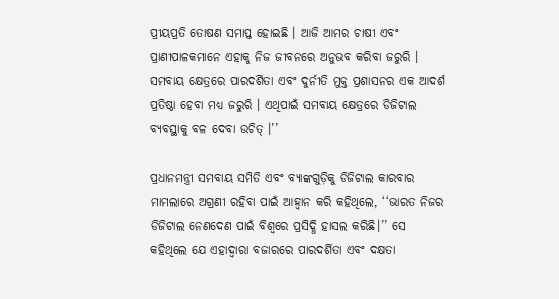ପ୍ରୀୟପ୍ରତି ତୋଷଣ ସମାପ୍ତ ହୋଇଛି । ଆଜି ଆମର ଚାଷୀ ଏବଂ ପ୍ରାଣୀପାଳକମାନେ ଏହାକୁ ନିଜ ଜୀବନରେ ଅନୁଭବ କରିବା ଜରୁରି । ସମବାୟ କ୍ଷେତ୍ରରେ ପାରଦର୍ଶିତା ଏବଂ ଦୁର୍ନୀତି ମୁକ୍ତ ପ୍ରଶାସନର ଏକ ଆଦର୍ଶ ପ୍ରତିଷ୍ଠା ହେବା ମଧ୍ୟ ଜରୁରି । ଏଥିପାଇଁ ସମବାୟ କ୍ଷେତ୍ରରେ ଡିଜିଟାଲ ବ୍ୟବସ୍ଥାକୁ ବଳ ଦେବା ଉଚିତ୍‌ ।’’

ପ୍ରଧାନମନ୍ତ୍ରୀ ସମବାୟ ସମିତି ଏବଂ ବ୍ୟାଙ୍କଗୁଡ଼ିକୁ ଡିଜିଟାଲ କାରବାର ମାମଲାରେ ଅଗ୍ରଣୀ ରହିବା ପାଇଁ ଆହ୍ୱାନ କରି କହିଥିଲେ, ‘‘ଭାରତ ନିଜର ଡିଜିଟାଲ ନେଣଦେଣ ପାଇଁ ବିଶ୍ୱରେ ପ୍ରସିଦ୍ଧି ହାସଲ କରିଛି।’’ ସେ କହିଥିଲେ ଯେ ଏହାଦ୍ୱାରା ବଜାରରେ ପାରଦର୍ଶିତା ଏବଂ ଦକ୍ଷତା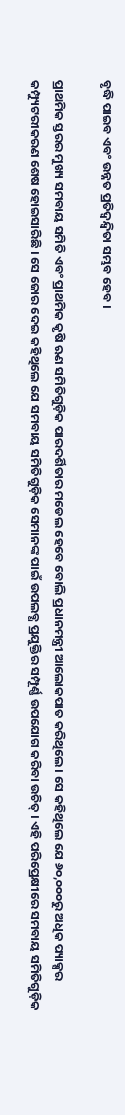ବୃଦ୍ଧି ପାଇବ ଏବଂ ଉନ୍ନତ ପ୍ରତିଦ୍ୱନ୍ଦ୍ୱିତା ସମ୍ଭବ ହେବ ।

ପ୍ରାଥମିକ ସ୍ତରର ମୁଖ୍ୟ ସମବାୟ ସମିତି ଏବଂ ପ୍ରାଥମିକ କୃଷି ଋଣ ସମିତିଗୁଡ଼ିକ ପାରଦର୍ଶିତାର ମଡେଲ ହେବେ ବୋଲି ପ୍ରଧାନମନ୍ତ୍ରୀ ଆଲୋକପାତ କରିଥିଲେ। ସେ କହିଥିଲେ ଯେ ୬୦,୦୦୦ରୁ ଅଧିକ ପ୍ୟାକ୍ସର କମ୍ପ୍ୟୁଟରୀକରଣ ଶେଷ ହୋଇସାରିଛି । ସେ ଜୋର ଦେଇ କହିଥିଲେ ଯେ ସମବାୟ ସମିତିଗୁଡ଼ିକ ସେମାନଙ୍କ ପାଇଁ ଉପଲବ୍ଧ ପ୍ରଯୁକ୍ତିର ସମ୍ପୂର୍ଣ୍ଣ ଉପଯୋଗ କରିବା ଉଚିତ୍‌ । ଏହି ପରିପ୍ରେକ୍ଷୀରେ ସମବାୟ ସମିତିଗୁଡ଼ିକ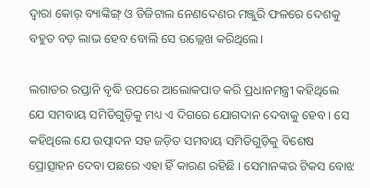ଦ୍ୱାରା କୋର୍‌ ବ୍ୟାଙ୍କିଙ୍ଗ୍‌ ଓ ଡିଜିଟାଲ ନେଣଦେଣର ମଞ୍ଜୁରି ଫଳରେ ଦେଶକୁ ବହୁତ ବଡ଼ ଲାଭ ହେବ ବୋଲି ସେ ଉଲ୍ଲେଖ କରିଥିଲେ।

ଲଗାତର ରପ୍ତାନି ବୃଦ୍ଧି ଉପରେ ଆଲୋକପାତ କରି ପ୍ରଧାନମନ୍ତ୍ରୀ କହିଥିଲେ ଯେ ସମବାୟ ସମିତିଗୁଡ଼ିକୁ ମଧ୍ୟ ଏ ଦିଗରେ ଯୋଗଦାନ ଦେବାକୁ ହେବ । ସେ କହିଥିଲେ ଯେ ଉତ୍ପାଦନ ସହ ଜଡ଼ିତ ସମବାୟ ସମିତିଗୁଡ଼ିକୁ ବିଶେଷ ପ୍ରୋତ୍ସାହନ ଦେବା ପଛରେ ଏହା ହିଁ କାରଣ ରହିଛି । ସେମାନଙ୍କର ଟିକସ ବୋଝ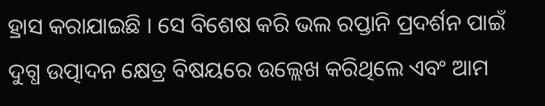ହ୍ରାସ କରାଯାଇଛି । ସେ ବିଶେଷ କରି ଭଲ ରପ୍ତାନି ପ୍ରଦର୍ଶନ ପାଇଁ ଦୁଗ୍ଧ ଉତ୍ପାଦନ କ୍ଷେତ୍ର ବିଷୟରେ ଉଲ୍ଲେଖ କରିଥିଲେ ଏବଂ ଆମ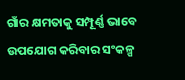ଗାଁର କ୍ଷମତାକୁ ସମ୍ପୂର୍ଣ୍ଣ ଭାବେ ଉପଯୋଗ କରିବାର ସଂକଳ୍ପ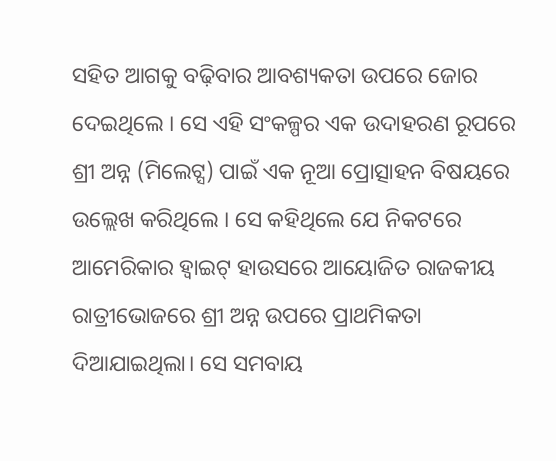ସହିତ ଆଗକୁ ବଢ଼ିବାର ଆବଶ୍ୟକତା ଉପରେ ଜୋର ଦେଇଥିଲେ । ସେ ଏହି ସଂକଳ୍ପର ଏକ ଉଦାହରଣ ରୂପରେ ଶ୍ରୀ ଅନ୍ନ (ମିଲେଟ୍ସ) ପାଇଁ ଏକ ନୂଆ ପ୍ରୋତ୍ସାହନ ବିଷୟରେ ଉଲ୍ଲେଖ କରିଥିଲେ । ସେ କହିଥିଲେ ଯେ ନିକଟରେ ଆମେରିକାର ହ୍ୱାଇଟ୍‌ ହାଉସରେ ଆୟୋଜିତ ରାଜକୀୟ ରାତ୍ରୀଭୋଜରେ ଶ୍ରୀ ଅନ୍ନ ଉପରେ ପ୍ରାଥମିକତା ଦିଆଯାଇଥିଲା। ସେ ସମବାୟ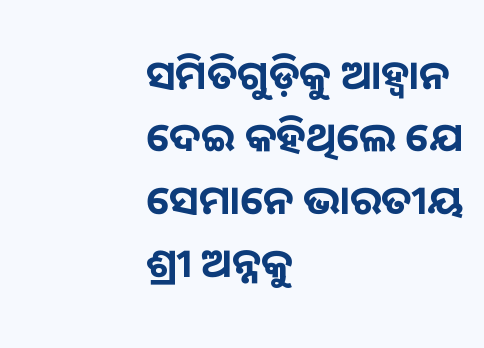ସମିତିଗୁଡ଼ିକୁ ଆହ୍ୱାନ ଦେଇ କହିଥିଲେ ଯେ ସେମାନେ ଭାରତୀୟ ଶ୍ରୀ ଅନ୍ନକୁ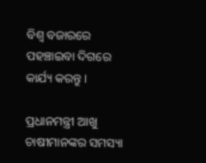ବିଶ୍ୱ ବଜାରରେ ପହଞ୍ଚାଇବା ଦିଗରେ କାର୍ଯ୍ୟ କରନ୍ତୁ ।

ପ୍ରଧାନମନ୍ତ୍ରୀ ଆଖୁ ଚାଷୀମାନଙ୍କର ସମସ୍ୟା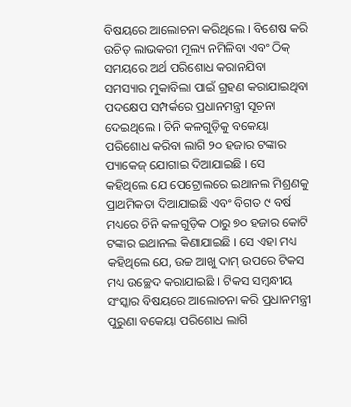ବିଷୟରେ ଆଲୋଚନା କରିଥିଲେ । ବିଶେଷ କରି ଉଚିତ୍‌ ଲାଭକରୀ ମୂଲ୍ୟ ନମିଳିବା ଏବଂ ଠିକ୍‌ ସମୟରେ ଅର୍ଥ ପରିଶୋଧ କରାନଯିବା ସମସ୍ୟାର ମୁକାବିଲା ପାଇଁ ଗ୍ରହଣ କରାଯାଇଥିବା ପଦକ୍ଷେପ ସମ୍ପର୍କରେ ପ୍ରଧାନମନ୍ତ୍ରୀ ସୂଚନା ଦେଇଥିଲେ । ଚିନି କଳଗୁଡ଼ିକୁ ବକେୟା ପରିଶୋଧ କରିବା ଲାଗି ୨୦ ହଜାର ଟଙ୍କାର ପ୍ୟାକେଜ୍‌ ଯୋଗାଇ ଦିଆଯାଇଛି । ସେ କହିଥିଲେ ଯେ ପେଟ୍ରୋଲରେ ଇଥାନଲ ମିଶ୍ରଣକୁ ପ୍ରାଥମିକତା ଦିଆଯାଇଛି ଏବଂ ବିଗତ ୯ ବର୍ଷ ମଧ୍ୟରେ ଚିନି କଳଗୁଡ଼ିକ ଠାରୁ ୭୦ ହଜାର କୋଟି ଟଙ୍କାର ଇଥାନଲ କିଣାଯାଇଛି । ସେ ଏହା ମଧ୍ୟ କହିଥିଲେ ଯେ, ଉଚ୍ଚ ଆଖୁ ଦାମ୍‌ ଉପରେ ଟିକସ ମଧ୍ୟ ଉଚ୍ଛେଦ କରାଯାଇଛି । ଟିକସ ସମ୍ବନ୍ଧୀୟ ସଂସ୍କାର ବିଷୟରେ ଆଲୋଚନା କରି ପ୍ରଧାନମନ୍ତ୍ରୀ ପୁରୁଣା ବକେୟା ପରିଶୋଧ ଲାଗି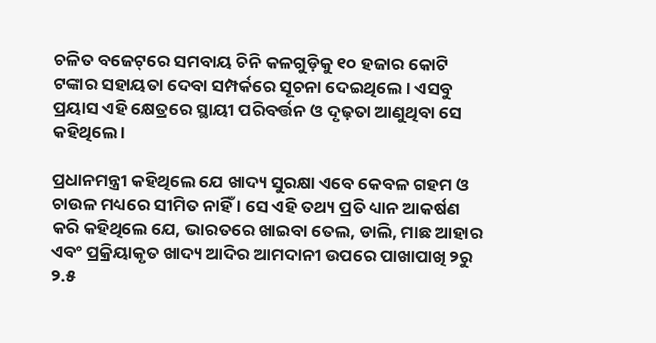ଚଳିତ ବଜେଟ୍‌ରେ ସମବାୟ ଚିନି କଳଗୁଡ଼ିକୁ ୧୦ ହଜାର କୋଟି ଟଙ୍କାର ସହାୟତା ଦେବା ସମ୍ପର୍କରେ ସୂଚନା ଦେଇଥିଲେ । ଏସବୁ ପ୍ରୟାସ ଏହି କ୍ଷେତ୍ରରେ ସ୍ଥାୟୀ ପରିବର୍ତ୍ତନ ଓ ଦୃଢ଼ତା ଆଣୁଥିବା ସେ କହିଥିଲେ ।

ପ୍ରଧାନମନ୍ତ୍ରୀ କହିଥିଲେ ଯେ ଖାଦ୍ୟ ସୁରକ୍ଷା ଏବେ କେବଳ ଗହମ ଓ ଚାଉଳ ମଧ୍ୟରେ ସୀମିତ ନାହିଁ । ସେ ଏହି ତଥ୍ୟ ପ୍ରତି ଧ୍ୟାନ ଆକର୍ଷଣ କରି କହିଥିଲେ ଯେ, ଭାରତରେ ଖାଇବା ତେଲ, ଡାଲି, ମାଛ ଆହାର ଏବଂ ପ୍ରକ୍ରିୟାକୃତ ଖାଦ୍ୟ ଆଦିର ଆମଦାନୀ ଉପରେ ପାଖାପାଖି ୨ରୁ ୨.୫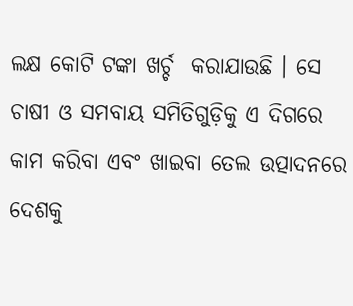ଲକ୍ଷ କୋଟି ଟଙ୍କା ଖର୍ଚ୍ଚ  କରାଯାଉଛି । ସେ ଚାଷୀ ଓ ସମବାୟ ସମିତିଗୁଡ଼ିକୁ ଏ ଦିଗରେ କାମ କରିବା ଏବଂ ଖାଇବା ତେଲ ଉତ୍ପାଦନରେ ଦେଶକୁ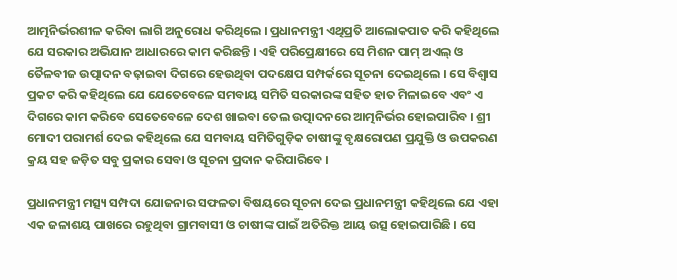ଆତ୍ମନିର୍ଭରଶୀଳ କରିବା ଲାଗି ଅନୁରୋଧ କରିଥିଲେ । ପ୍ରଧାନମନ୍ତ୍ରୀ ଏଥିପ୍ରତି ଆଲୋକପାତ କରି କହିଥିଲେ ଯେ ସରକାର ଅଭିଯାନ ଆଧାରରେ କାମ କରିଛନ୍ତି । ଏହି ପରିପ୍ରେକ୍ଷୀରେ ସେ ମିଶନ ପାମ୍‌ ଅଏଲ୍‌ ଓ ତୈଳବୀଜ ଉତ୍ପାଦନ ବଢ଼ାଇବା ଦିଗରେ ହେଉଥିବା ପଦକ୍ଷେପ ସମ୍ପର୍କରେ ସୂଚନା ଦେଇଥିଲେ । ସେ ବିଶ୍ୱାସ ପ୍ରକଟ କରି କହିଥିଲେ ଯେ ଯେତେବେଳେ ସମବାୟ ସମିତି ସରକାରଙ୍କ ସହିତ ହାତ ମିଳାଇବେ ଏବଂ ଏ ଦିଗରେ କାମ କରିବେ ସେତେବେଳେ ଦେଶ ଖାଇବା ତେଲ ଉତ୍ପାଦନରେ ଆତ୍ମନିର୍ଭର ହୋଇପାରିବ । ଶ୍ରୀ ମୋଦୀ ପରାମର୍ଶ ଦେଇ କହିଥିଲେ ଯେ ସମବାୟ ସମିତିଗୁଡ଼ିକ ଚାଷୀଙ୍କୁ ବୃକ୍ଷରୋପଣ ପ୍ରଯୁକ୍ତି ଓ ଉପକରଣ କ୍ରୟ ସହ ଜଡ଼ିତ ସବୁ ପ୍ରକାର ସେବା ଓ ସୂଚନା ପ୍ରଦାନ କରିପାରିବେ ।

ପ୍ରଧାନମନ୍ତ୍ରୀ ମତ୍ସ୍ୟ ସମ୍ପଦା ଯୋଜନାର ସଫଳତା ବିଷୟରେ ସୂଚନା ଦେଇ ପ୍ରଧାନମନ୍ତ୍ରୀ କହିଥିଲେ ଯେ ଏହା ଏକ ଜଳାଶୟ ପାଖରେ ରହୁଥିବା ଗ୍ରାମବାସୀ ଓ ଚାଷୀଙ୍କ ପାଇଁ ଅତିରିକ୍ତ ଆୟ ଉତ୍ସ ହୋଇପାରିଛି । ସେ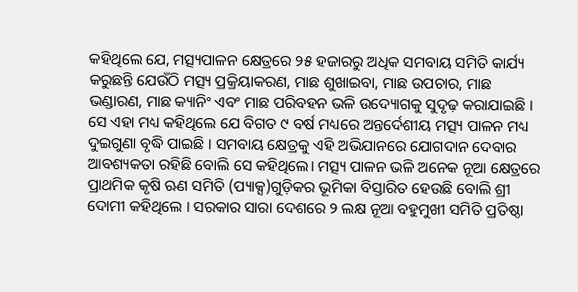କହିଥିଲେ ଯେ, ମତ୍ସ୍ୟପାଳନ କ୍ଷେତ୍ରରେ ୨୫ ହଜାରରୁ ଅଧିକ ସମବାୟ ସମିତି କାର୍ଯ୍ୟ କରୁଛନ୍ତି ଯେଉଁଠି ମତ୍ସ୍ୟ ପ୍ରକ୍ରିୟାକରଣ, ମାଛ ଶୁଖାଇବା, ମାଛ ଉପଚାର, ମାଛ ଭଣ୍ଡାରଣ, ମାଛ କ୍ୟାନିଂ ଏବଂ ମାଛ ପରିବହନ ଭଳି ଉଦ୍ୟୋଗକୁ ସୁଦୃଢ଼ କରାଯାଇଛି । ସେ ଏହା ମଧ୍ୟ କହିଥିଲେ ଯେ ବିଗତ ୯ ବର୍ଷ ମଧ୍ୟରେ ଅନ୍ତର୍ଦେଶୀୟ ମତ୍ସ୍ୟ ପାଳନ ମଧ୍ୟ ଦୁଇଗୁଣା ବୃଦ୍ଧି ପାଇଛି । ସମବାୟ କ୍ଷେତ୍ରକୁ ଏହି ଅଭିଯାନରେ ଯୋଗଦାନ ଦେବାର ଆବଶ୍ୟକତା ରହିଛି ବୋଲି ସେ କହିଥିଲେ। ମତ୍ସ୍ୟ ପାଳନ ଭଳି ଅନେକ ନୂଆ କ୍ଷେତ୍ରରେ ପ୍ରାଥମିକ କୃଷି ଋଣ ସମିତି (ପ୍ୟାକ୍ସ)ଗୁଡ଼ିକର ଭୂମିକା ବିସ୍ତାରିତ ହେଉଛି ବୋଲି ଶ୍ରୀ ଦୋମୀ କହିଥିଲେ । ସରକାର ସାରା ଦେଶରେ ୨ ଲକ୍ଷ ନୂଆ ବହୁମୁଖୀ ସମିତି ପ୍ରତିଷ୍ଠା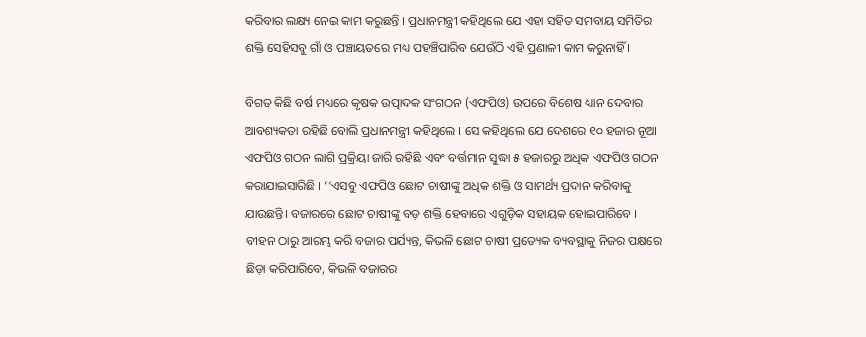କରିବାର ଲକ୍ଷ୍ୟ ନେଇ କାମ କରୁଛନ୍ତି । ପ୍ରଧାନମନ୍ତ୍ରୀ କହିଥିଲେ ଯେ ଏହା ସହିତ ସମବାୟ ସମିତିର ଶକ୍ତି ସେହିସବୁ ଗାଁ ଓ ପଞ୍ଚାୟତରେ ମଧ୍ୟ ପହଞ୍ଚିପାରିବ ଯେଉଁଠି ଏହି ପ୍ରଣାଳୀ କାମ କରୁନାହିଁ ।

ବିଗତ କିଛି ବର୍ଷ ମଧ୍ୟରେ କୃଷକ ଉତ୍ପାଦକ ସଂଗଠନ (ଏଫପିଓ) ଉପରେ ବିଶେଷ ଧ୍ୟାନ ଦେବାର ଆବଶ୍ୟକତା ରହିଛି ବୋଲି ପ୍ରଧାନମନ୍ତ୍ରୀ କହିଥିଲେ । ସେ କହିଥିଲେ ଯେ ଦେଶରେ ୧୦ ହଜାର ନୂଆ ଏଫପିଓ ଗଠନ ଲାଗି ପ୍ରକ୍ରିୟା ଜାରି ରହିଛି ଏବଂ ବର୍ତ୍ତମାନ ସୁଦ୍ଧା ୫ ହଜାରରୁ ଅଧିକ ଏଫପିଓ ଗଠନ କରାଯାଇସାରିଛି । ‘‘ଏସବୁ ଏଫପିଓ ଛୋଟ ଚାଷୀଙ୍କୁ ଅଧିକ ଶକ୍ତି ଓ ସାମର୍ଥ୍ୟ ପ୍ରଦାନ କରିବାକୁ ଯାଉଛନ୍ତି। ବଜାରରେ ଛୋଟ ଚାଷୀଙ୍କୁ ବଡ଼ ଶକ୍ତି ହେବାରେ ଏଗୁଡ଼ିକ ସହାୟକ ହୋଇପାରିବେ । ବୀହନ ଠାରୁ ଆରମ୍ଭ କରି ବଜାର ପର୍ଯ୍ୟନ୍ତ, କିଭଳି ଛୋଟ ଚାଷୀ ପ୍ରତ୍ୟେକ ବ୍ୟବସ୍ଥାକୁ ନିଜର ପକ୍ଷରେ ଛିଡ଼ା କରିପାରିବେ, କିଭଳି ବଜାରର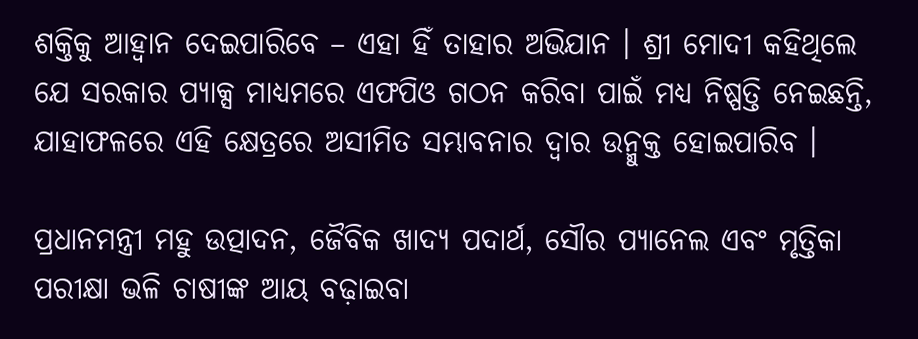ଶକ୍ତିକୁ ଆହ୍ୱାନ ଦେଇପାରିବେ – ଏହା ହିଁ ତାହାର ଅଭିଯାନ । ଶ୍ରୀ ମୋଦୀ କହିଥିଲେ ଯେ ସରକାର ପ୍ୟାକ୍ସ ମାଧ୍ୟମରେ ଏଫପିଓ ଗଠନ କରିବା ପାଇଁ ମଧ୍ୟ ନିଷ୍ପତ୍ତି ନେଇଛନ୍ତି, ଯାହାଫଳରେ ଏହି କ୍ଷେତ୍ରରେ ଅସୀମିତ ସମ୍ଭାବନାର ଦ୍ୱାର ଉନ୍ମୁକ୍ତ ହୋଇପାରିବ ।

ପ୍ରଧାନମନ୍ତ୍ରୀ ମହୁ ଉତ୍ପାଦନ, ଜୈବିକ ଖାଦ୍ୟ ପଦାର୍ଥ, ସୌର ପ୍ୟାନେଲ ଏବଂ ମୃତ୍ତିକା ପରୀକ୍ଷା ଭଳି ଚାଷୀଙ୍କ ଆୟ ବଢ଼ାଇବା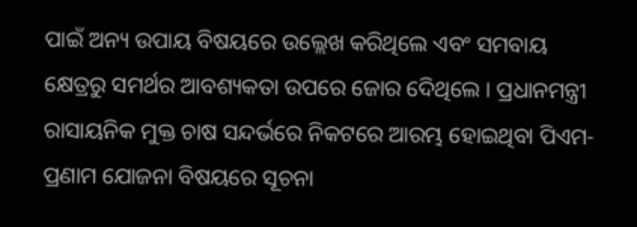ପାଇଁ ଅନ୍ୟ ଉପାୟ ବିଷୟରେ ଉଲ୍ଲେଖ କରିଥିଲେ ଏବଂ ସମବାୟ କ୍ଷେତ୍ରରୁ ସମର୍ଥର ଆବଶ୍ୟକତା ଉପରେ ଜୋର ଦେିଥିଲେ । ପ୍ରଧାନମନ୍ତ୍ରୀ ରାସାୟନିକ ମୁକ୍ତ ଚାଷ ସନ୍ଦର୍ଭରେ ନିକଟରେ ଆରମ୍ଭ ହୋଇଥିବା ପିଏମ-ପ୍ରଣାମ ଯୋଜନା ବିଷୟରେ ସୂଚନା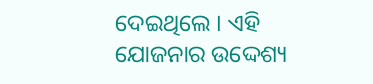ଦେଇଥିଲେ । ଏହି ଯୋଜନାର ଉଦ୍ଦେଶ୍ୟ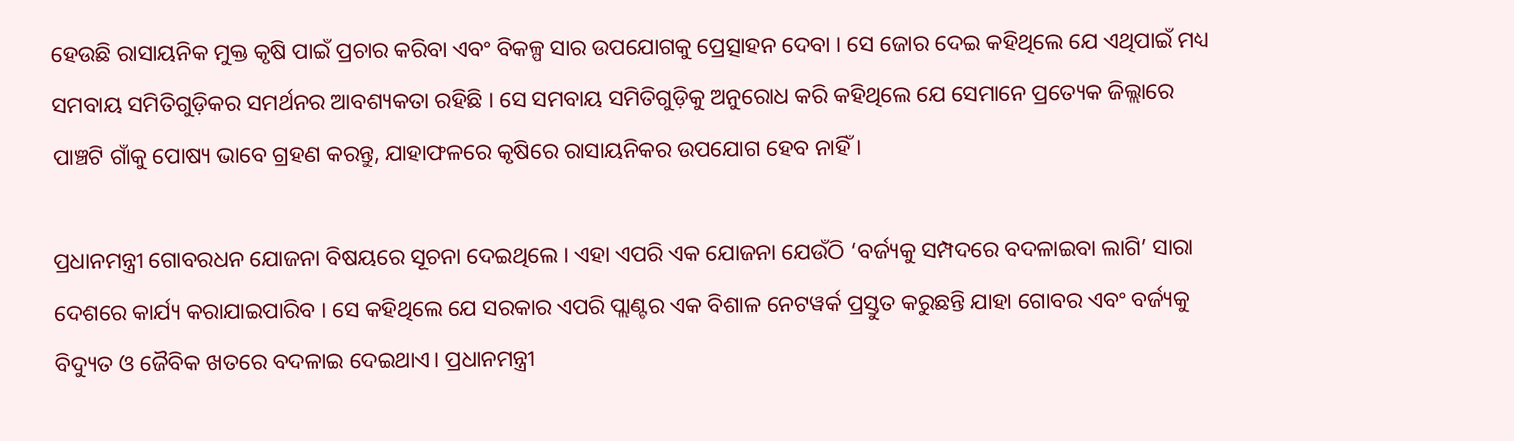ହେଉଛି ରାସାୟନିକ ମୁକ୍ତ କୃଷି ପାଇଁ ପ୍ରଚାର କରିବା ଏବଂ ବିକଳ୍ପ ସାର ଉପଯୋଗକୁ ପ୍ରେତ୍ସାହନ ଦେବା । ସେ ଜୋର ଦେଇ କହିଥିଲେ ଯେ ଏଥିପାଇଁ ମଧ୍ୟ ସମବାୟ ସମିତିଗୁଡ଼ିକର ସମର୍ଥନର ଆବଶ୍ୟକତା ରହିଛି । ସେ ସମବାୟ ସମିତିଗୁଡ଼ିକୁ ଅନୁରୋଧ କରି କହିଥିଲେ ଯେ ସେମାନେ ପ୍ରତ୍ୟେକ ଜିଲ୍ଲାରେ ପାଞ୍ଚଟି ଗାଁକୁ ପୋଷ୍ୟ ଭାବେ ଗ୍ରହଣ କରନ୍ତୁ, ଯାହାଫଳରେ କୃଷିରେ ରାସାୟନିକର ଉପଯୋଗ ହେବ ନାହିଁ ।

ପ୍ରଧାନମନ୍ତ୍ରୀ ଗୋବରଧନ ଯୋଜନା ବିଷୟରେ ସୂଚନା ଦେଇଥିଲେ । ଏହା ଏପରି ଏକ ଯୋଜନା ଯେଉଁଠି ‘ବର୍ଜ୍ୟକୁ ସମ୍ପଦରେ ବଦଳାଇବା ଲାଗି’ ସାରା ଦେଶରେ କାର୍ଯ୍ୟ କରାଯାଇପାରିବ । ସେ କହିଥିଲେ ଯେ ସରକାର ଏପରି ପ୍ଲାଣ୍ଟର ଏକ ବିଶାଳ ନେଟୱର୍କ ପ୍ରସ୍ତୁତ କରୁଛନ୍ତି ଯାହା ଗୋବର ଏବଂ ବର୍ଜ୍ୟକୁ ବିଦ୍ୟୁତ ଓ ଜୈବିକ ଖତରେ ବଦଳାଇ ଦେଇଥାଏ। ପ୍ରଧାନମନ୍ତ୍ରୀ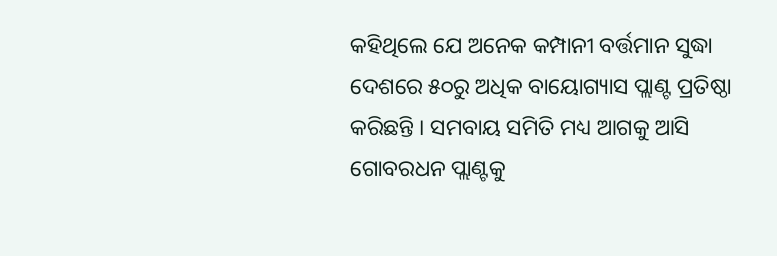କହିଥିଲେ ଯେ ଅନେକ କମ୍ପାନୀ ବର୍ତ୍ତମାନ ସୁଦ୍ଧା ଦେଶରେ ୫୦ରୁ ଅଧିକ ବାୟୋଗ୍ୟାସ ପ୍ଲାଣ୍ଟ ପ୍ରତିଷ୍ଠା କରିଛନ୍ତି । ସମବାୟ ସମିତି ମଧ୍ୟ ଆଗକୁ ଆସି ଗୋବରଧନ ପ୍ଲାଣ୍ଟକୁ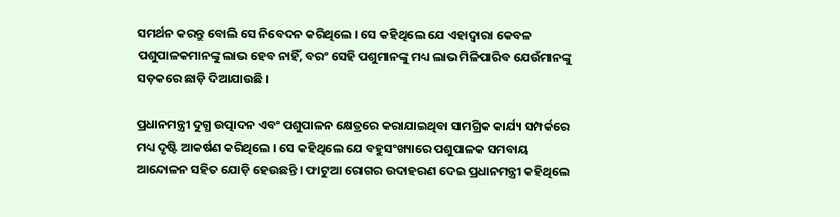ସମର୍ଥନ କରନ୍ତୁ ବୋଲି ସେ ନିବେଦନ କରିଥିଲେ । ସେ କହିଥିଲେ ଯେ ଏହାଦ୍ୱାରା କେବଳ ପଶୁପାଳକମାନଙ୍କୁ ଲାଭ ହେବ ନାହିଁ, ବରଂ ସେହି ପଶୁମାନଙ୍କୁ ମଧ୍ୟ ଲାଭ ମିଳିପାରିବ ଯେଉଁମାନଙ୍କୁ ସଡ଼କରେ ଛାଡ଼ି ଦିଆଯାଉଛି ।

ପ୍ରଧାନମନ୍ତ୍ରୀ ଦୁଗ୍ଧ ଉତ୍ପାଦନ ଏବଂ ପଶୁପାଳନ କ୍ଷେତ୍ରରେ କରାଯାଇଥିବା ସାମଗ୍ରିକ କାର୍ଯ୍ୟ ସମ୍ପର୍କରେ ମଧ୍ୟ ଦୃଷ୍ଟି ଆକର୍ଷଣ କରିଥିଲେ । ସେ କହିଥିଲେ ଯେ ବହୁସଂଖ୍ୟାରେ ପଶୁପାଳକ ସମବାୟ ଆନ୍ଦୋଳନ ସହିତ ଯୋଡ଼ି ହେଉଛନ୍ତି । ଫାଟୁଆ ରୋଗର ଉଦାହରଣ ଦେଇ ପ୍ରଧାନମନ୍ତ୍ରୀ କହିଥିଲେ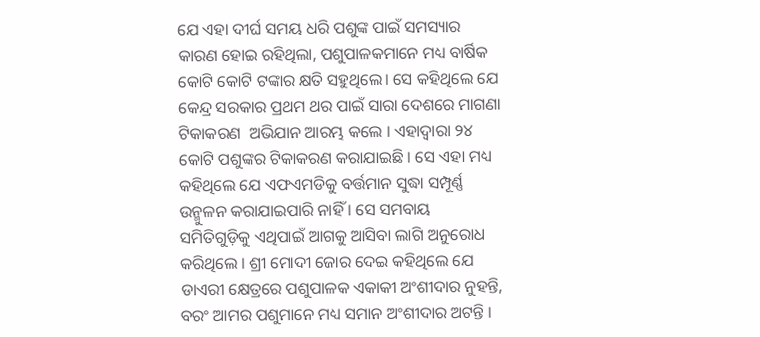ଯେ ଏହା ଦୀର୍ଘ ସମୟ ଧରି ପଶୁଙ୍କ ପାଇଁ ସମସ୍ୟାର କାରଣ ହୋଇ ରହିଥିଲା, ପଶୁପାଳକମାନେ ମଧ୍ୟ ବାର୍ଷିକ କୋଟି କୋଟି ଟଙ୍କାର କ୍ଷତି ସହୁଥିଲେ। ସେ କହିଥିଲେ ଯେ କେନ୍ଦ୍ର ସରକାର ପ୍ରଥମ ଥର ପାଇଁ ସାରା ଦେଶରେ ମାଗଣା ଟିକାକରଣ  ଅଭିଯାନ ଆରମ୍ଭ କଲେ । ଏହାଦ୍ୱାରା ୨୪ କୋଟି ପଶୁଙ୍କର ଟିକାକରଣ କରାଯାଇଛି । ସେ ଏହା ମଧ୍ୟ କହିଥିଲେ ଯେ ଏଫଏମଡିକୁ ବର୍ତ୍ତମାନ ସୁଦ୍ଧା ସମ୍ପୂର୍ଣ୍ଣ ଉନ୍ମୁଳନ କରାଯାଇପାରି ନାହିଁ । ସେ ସମବାୟ ସମିତିଗୁଡ଼ିକୁ ଏଥିପାଇଁ ଆଗକୁ ଆସିବା ଲାଗି ଅନୁରୋଧ କରିଥିଲେ । ଶ୍ରୀ ମୋଦୀ ଜୋର ଦେଇ କହିଥିଲେ ଯେ ଡାଏରୀ କ୍ଷେତ୍ରରେ ପଶୁପାଳକ ଏକାକୀ ଅଂଶୀଦାର ନୁହନ୍ତି, ବରଂ ଆମର ପଶୁମାନେ ମଧ୍ୟ ସମାନ ଅଂଶୀଦାର ଅଟନ୍ତି ।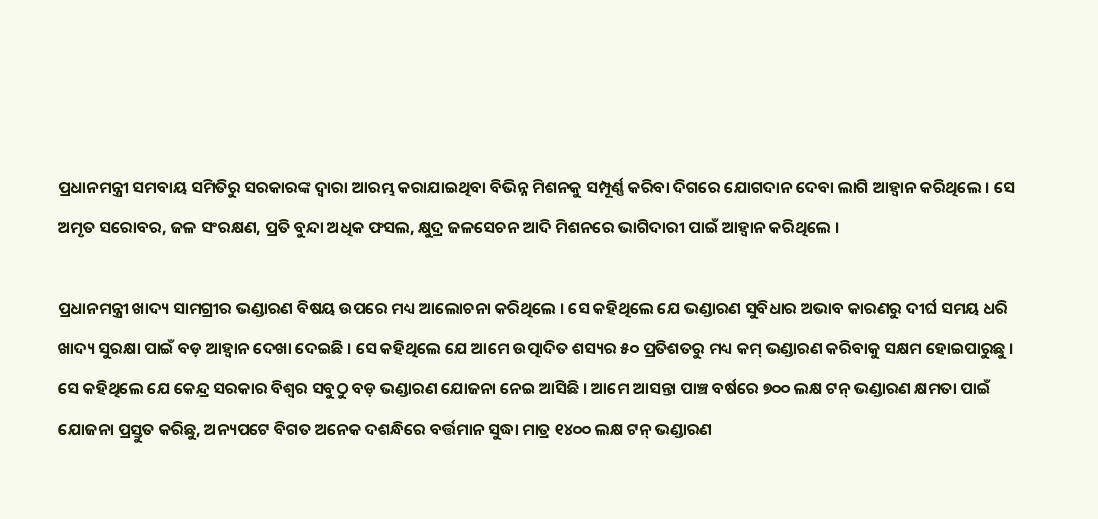ପ୍ରଧାନମନ୍ତ୍ରୀ ସମବାୟ ସମିତିରୁ ସରକାରଙ୍କ ଦ୍ୱାରା ଆରମ୍ଭ କରାଯାଇଥିବା ବିଭିନ୍ନ ମିଶନକୁ ସମ୍ପୂର୍ଣ୍ଣ କରିବା ଦିଗରେ ଯୋଗଦାନ ଦେବା ଲାଗି ଆହ୍ୱାନ କରିଥିଲେ । ସେ ଅମୃତ ସରୋବର, ଜଳ ସଂରକ୍ଷଣ, ପ୍ରତି ବୁନ୍ଦା ଅଧିକ ଫସଲ, କ୍ଷୁଦ୍ର ଜଳସେଚନ ଆଦି ମିଶନରେ ଭାଗିଦାରୀ ପାଇଁ ଆହ୍ୱାନ କରିଥିଲେ ।

ପ୍ରଧାନମନ୍ତ୍ରୀ ଖାଦ୍ୟ ସାମଗ୍ରୀର ଭଣ୍ଡାରଣ ବିଷୟ ଉପରେ ମଧ୍ୟ ଆଲୋଚନା କରିଥିଲେ । ସେ କହିଥିଲେ ଯେ ଭଣ୍ଡାରଣ ସୁବିଧାର ଅଭାବ କାରଣରୁ ଦୀର୍ଘ ସମୟ ଧରି ଖାଦ୍ୟ ସୁରକ୍ଷା ପାଇଁ ବଡ଼ ଆହ୍ୱାନ ଦେଖା ଦେଇଛି । ସେ କହିଥିଲେ ଯେ ଆମେ ଉତ୍ପାଦିତ ଶସ୍ୟର ୫୦ ପ୍ରତିଶତରୁ ମଧ୍ୟ କମ୍‌ ଭଣ୍ଡାରଣ କରିବାକୁ ସକ୍ଷମ ହୋଇପାରୁଛୁ । ସେ କହିଥିଲେ ଯେ କେନ୍ଦ୍ର ସରକାର ବିଶ୍ୱର ସବୁଠୁ ବଡ଼ ଭଣ୍ଡାରଣ ଯୋଜନା ନେଇ ଆସିଛି । ଆମେ ଆସନ୍ତା ପାଞ୍ଚ ବର୍ଷରେ ୭୦୦ ଲକ୍ଷ ଟନ୍‌ ଭଣ୍ଡାରଣ କ୍ଷମତା ପାଇଁ ଯୋଜନା ପ୍ରସ୍ତୁତ କରିଛୁ, ଅନ୍ୟପଟେ ବିଗତ ଅନେକ ଦଶନ୍ଧିରେ ବର୍ତ୍ତମାନ ସୁଦ୍ଧା ମାତ୍ର ୧୪୦୦ ଲକ୍ଷ ଟନ୍‌ ଭଣ୍ଡାରଣ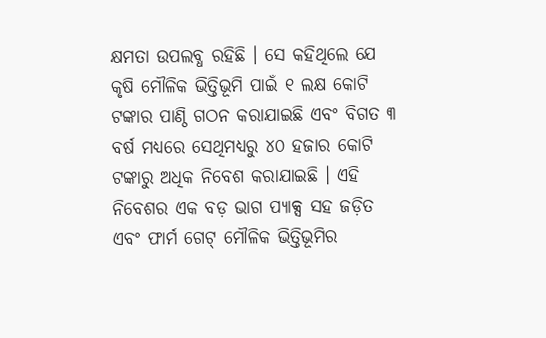କ୍ଷମତା ଉପଲବ୍ଧ ରହିଛି । ସେ କହିଥିଲେ ଯେ କୃଷି ମୌଳିକ ଭିତ୍ତିଭୂମି ପାଇଁ ୧ ଲକ୍ଷ କୋଟି ଟଙ୍କାର ପାଣ୍ଠି ଗଠନ କରାଯାଇଛି ଏବଂ ବିଗତ ୩ ବର୍ଷ ମଧ୍ୟରେ ସେଥିମଧ୍ୟରୁ ୪୦ ହଜାର କୋଟି ଟଙ୍କାରୁ ଅଧିକ ନିବେଶ କରାଯାଇଛି । ଏହି ନିବେଶର ଏକ ବଡ଼ ଭାଗ ପ୍ୟାକ୍ସ ସହ ଜଡ଼ିତ ଏବଂ ଫାର୍ମ ଗେଟ୍‌ ମୌଳିକ ଭିତ୍ତିଭୂମିର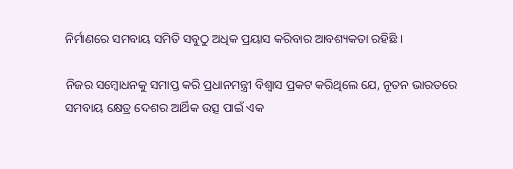ନିର୍ମାଣରେ ସମବାୟ ସମିତି ସବୁଠୁ ଅଧିକ ପ୍ରୟାସ କରିବାର ଆବଶ୍ୟକତା ରହିଛି ।

ନିଜର ସମ୍ବୋଧନକୁ ସମାପ୍ତ କରି ପ୍ରଧାନମନ୍ତ୍ରୀ ବିଶ୍ୱାସ ପ୍ରକଟ କରିଥିଲେ ଯେ, ନୂତନ ଭାରତରେ ସମବାୟ କ୍ଷେତ୍ର ଦେଶର ଆର୍ଥିକ ଉତ୍ସ ପାଇଁ ଏକ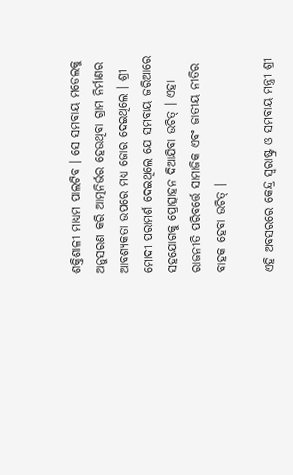ଶକ୍ତିଶାଳୀ ମାଧ୍ୟମ ପାଲଟିବ । ସେ ସମବାୟ ମଡେଲକୁ ଅନୁସରଣ କରି ଆତ୍ମନିର୍ଭର ହେଉଥିବା ଗ୍ରାମ ନିର୍ମାଣର ଆବଶ୍ୟକତା ଉପରେ ମଧ୍ୟ ଜୋର ଦେଇଥିଲେ । ଶ୍ରୀ ମୋଦୀ ପରାମର୍ଶ ଦେଇଥିଲେ ଯେ ସମବାୟ ଜରିଆରେ ସହଯୋଗକୁ ପ୍ରୋତ୍ସାହନ ଦିଆଯିବା ଉଚିତ୍‌ । ଏହା ରାଜନୀତି ପରିବର୍ତ୍ତେ ସାମାଜିକ ଏବଂ ଜାତୀୟ ନୀତିର ବାହକ ହେବା ଉଚିତ୍‌ ।

ଏହି ଅବସରରେ କେନ୍ଦ୍ର ସ୍ୱରାଷ୍ଟ୍ର ଓ ସମବାୟ ମନ୍ତ୍ରୀ ଶ୍ରୀ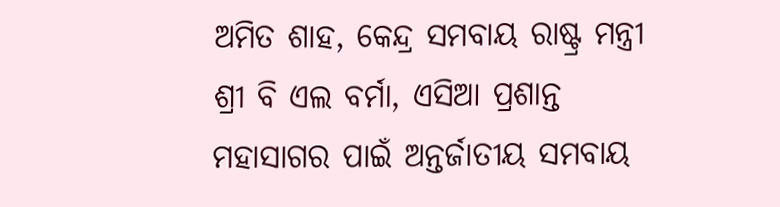ଅମିତ ଶାହ, କେନ୍ଦ୍ର ସମବାୟ ରାଷ୍ଟ୍ର ମନ୍ତ୍ରୀ ଶ୍ରୀ ବି ଏଲ ବର୍ମା, ଏସିଆ ପ୍ରଶାନ୍ତ ମହାସାଗର ପାଇଁ ଅନ୍ତର୍ଜାତୀୟ ସମବାୟ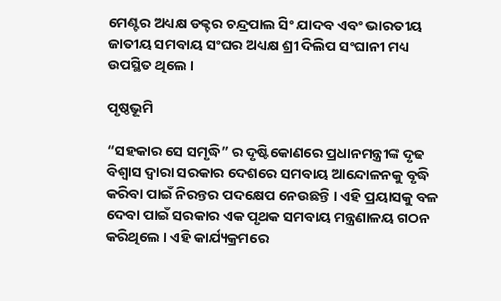ମେଣ୍ଟର ଅଧ୍ୟକ୍ଷ ଡକ୍ଟର ଚନ୍ଦ୍ରପାଲ ସିଂ ଯାଦବ ଏବଂ ଭାରତୀୟ ଜାତୀୟ ସମବାୟ ସଂଘର ଅଧ୍ୟକ୍ଷ ଶ୍ରୀ ଦିଲିପ ସଂଘାନୀ ମଧ୍ୟ ଉପସ୍ଥିତ ଥିଲେ ।

ପୃଷ୍ଠଭୂମି

“ସହକାର ସେ ସମୃଦ୍ଧି” ର ଦୃଷ୍ଟିକୋଣରେ ପ୍ରଧାନମନ୍ତ୍ରୀଙ୍କ ଦୃଢ ବିଶ୍ୱାସ ଦ୍ୱାରା ସରକାର ଦେଶରେ ସମବାୟ ଆନ୍ଦୋଳନକୁ ବୃଦ୍ଧି କରିବା ପାଇଁ ନିରନ୍ତର ପଦକ୍ଷେପ ନେଉଛନ୍ତି । ଏହି ପ୍ରୟାସକୁ ବଳ ଦେବା ପାଇଁ ସରକାର ଏକ ପୃଥକ ସମବାୟ ମନ୍ତ୍ରଣାଳୟ ଗଠନ କରିଥିଲେ । ଏହି କାର୍ଯ୍ୟକ୍ରମରେ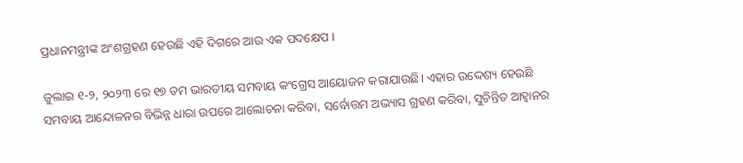ପ୍ରଧାନମନ୍ତ୍ରୀଙ୍କ ଅଂଶଗ୍ରହଣ ହେଉଛି ଏହି ଦିଗରେ ଆଉ ଏକ ପଦକ୍ଷେପ ।

ଜୁଲାଇ ୧-୨, ୨୦୨୩ ରେ ୧୭ ତମ ଭାରତୀୟ ସମବାୟ କଂଗ୍ରେସ ଆୟୋଜନ କରାଯାଉଛି। ଏହାର ଉଦ୍ଦେଶ୍ୟ ହେଉଛି ସମବାୟ ଆନ୍ଦୋଳନର ବିଭିନ୍ନ ଧାରା ଉପରେ ଆଲୋଚନା କରିବା, ସର୍ବୋତ୍ତମ ଅଭ୍ୟାସ ଗ୍ରହଣ କରିବା, ସୁଚିନ୍ତିତ ଆହ୍ୱାନର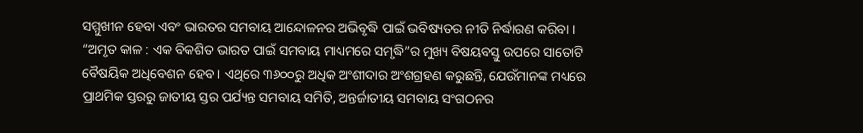ସମ୍ମୁଖୀନ ହେବା ଏବଂ ଭାରତର ସମବାୟ ଆନ୍ଦୋଳନର ଅଭିବୃଦ୍ଧି ପାଇଁ ଭବିଷ୍ୟତର ନୀତି ନିର୍ଦ୍ଧାରଣ କରିବା । “ଅମୃତ କାଳ : ଏକ ବିକଶିତ ଭାରତ ପାଇଁ ସମବାୟ ମାଧ୍ୟମରେ ସମୃଦ୍ଧି”ର ମୁଖ୍ୟ ବିଷୟବସ୍ତୁ ଉପରେ ସାତୋଟି ବୈଷୟିକ ଅଧିବେଶନ ହେବ । ଏଥିରେ ୩୬୦୦ରୁ ଅଧିକ ଅଂଶୀଦାର ଅଂଶଗ୍ରହଣ କରୁଛନ୍ତି, ଯେଉଁମାନଙ୍କ ମଧ୍ୟରେ ପ୍ରାଥମିକ ସ୍ତରରୁ ଜାତୀୟ ସ୍ତର ପର୍ଯ୍ୟନ୍ତ ସମବାୟ ସମିତି, ଅନ୍ତର୍ଜାତୀୟ ସମବାୟ ସଂଗଠନର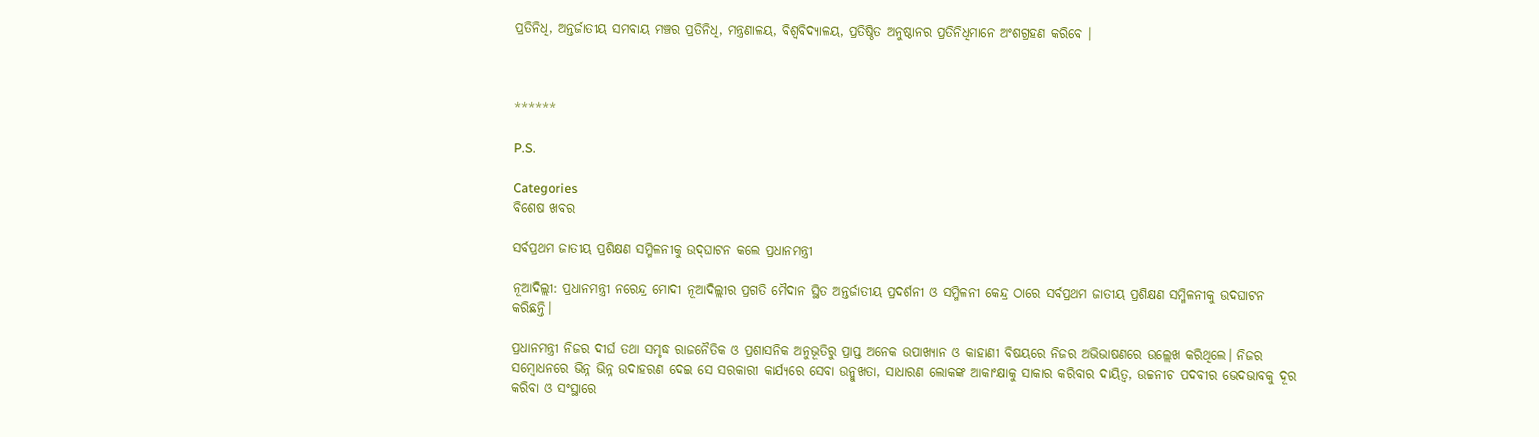ପ୍ରତିନିଧି, ଅନ୍ତର୍ଜାତୀୟ ସମବାୟ ମଞ୍ଚର ପ୍ରତିନିଧି, ମନ୍ତ୍ରଣାଳୟ, ବିଶ୍ୱବିଦ୍ୟାଳୟ, ପ୍ରତିଷ୍ଠିତ ଅନୁଷ୍ଠାନର ପ୍ରତିନିଧିମାନେ ଅଂଶଗ୍ରହଣ କରିବେ ।



******

P.S.

Categories
ବିଶେଷ ଖବର

ସର୍ବପ୍ରଥମ ଜାତୀୟ ପ୍ରଶିକ୍ଷଣ ସମ୍ମିଳନୀକୁ ଉଦ୍‌ଘାଟନ କଲେ ପ୍ରଧାନମନ୍ତ୍ରୀ

ନୂଆଦିଲ୍ଲୀ: ପ୍ରଧାନମନ୍ତ୍ରୀ ନରେନ୍ଦ୍ର ମୋଦୀ ନୂଆଦିଲ୍ଲୀର ପ୍ରଗତି ମୈଦାନ ସ୍ଥିତ ଅନ୍ତର୍ଜାତୀୟ ପ୍ରଦର୍ଶନୀ ଓ ସମ୍ମିଳନୀ କେନ୍ଦ୍ର ଠାରେ ସର୍ବପ୍ରଥମ ଜାତୀୟ ପ୍ରଶିକ୍ଷଣ ସମ୍ମିଳନୀକୁ ଉଦଘାଟନ କରିଛନ୍ତି।

ପ୍ରଧାନମନ୍ତ୍ରୀ ନିଜର ଦୀର୍ଘ ତଥା ସମୃଦ୍ଧ ରାଜନୈତିକ ଓ ପ୍ରଶାସନିକ ଅନୁଭୂତିରୁ ପ୍ରାପ୍ତ ଅନେକ ଉପାଖ୍ୟାନ ଓ କାହାଣୀ ବିଷୟରେ ନିଜର ଅଭିଭାଷଣରେ ଉଲ୍ଲେଖ କରିଥିଲେ। ନିଜର ସମ୍ବୋଧନରେ ଭିନ୍ନ ଭିନ୍ନ ଉଦାହରଣ ଦେଇ ସେ ସରକାରୀ କାର୍ଯ୍ୟରେ ସେବା ଉନ୍ମୁଖତା, ସାଧାରଣ ଲୋକଙ୍କ ଆକାଂକ୍ଷାକୁ ସାକାର କରିବାର ଦାୟିତ୍ୱ, ଉଚ୍ଚନୀଚ ପଦବୀର ଭେଦଭାବକୁ ଦୂର କରିବା ଓ ସଂସ୍ଥାରେ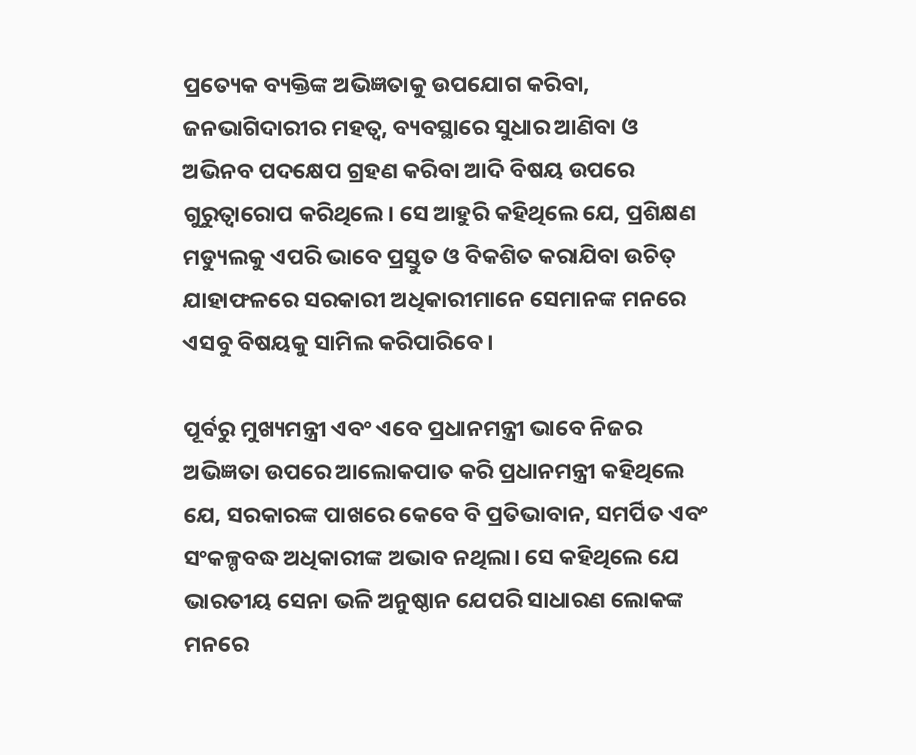ପ୍ରତ୍ୟେକ ବ୍ୟକ୍ତିଙ୍କ ଅଭିଜ୍ଞତାକୁ ଉପଯୋଗ କରିବା, ଜନଭାଗିଦାରୀର ମହତ୍ୱ, ବ୍ୟବସ୍ଥାରେ ସୁଧାର ଆଣିବା ଓ ଅଭିନବ ପଦକ୍ଷେପ ଗ୍ରହଣ କରିବା ଆଦି ବିଷୟ ଉପରେ ଗୁରୁତ୍ୱାରୋପ କରିଥିଲେ। ସେ ଆହୁରି କହିଥିଲେ ଯେ, ପ୍ରଶିକ୍ଷଣ ମଡ୍ୟୁଲକୁ ଏପରି ଭାବେ ପ୍ରସ୍ତୁତ ଓ ବିକଶିତ କରାଯିବା ଉଚିତ୍‌ ଯାହାଫଳରେ ସରକାରୀ ଅଧିକାରୀମାନେ ସେମାନଙ୍କ ମନରେ ଏସବୁ ବିଷୟକୁ ସାମିଲ କରିପାରିବେ।

ପୂର୍ବରୁ ମୁଖ୍ୟମନ୍ତ୍ରୀ ଏବଂ ଏବେ ପ୍ରଧାନମନ୍ତ୍ରୀ ଭାବେ ନିଜର ଅଭିଜ୍ଞତା ଉପରେ ଆଲୋକପାତ କରି ପ୍ରଧାନମନ୍ତ୍ରୀ କହିଥିଲେ ଯେ, ସରକାରଙ୍କ ପାଖରେ କେବେ ବି ପ୍ରତିଭାବାନ, ସମର୍ପିତ ଏବଂ ସଂକଳ୍ପବଦ୍ଧ ଅଧିକାରୀଙ୍କ ଅଭାବ ନଥିଲା। ସେ କହିଥିଲେ ଯେ ଭାରତୀୟ ସେନା ଭଳି ଅନୁଷ୍ଠାନ ଯେପରି ସାଧାରଣ ଲୋକଙ୍କ ମନରେ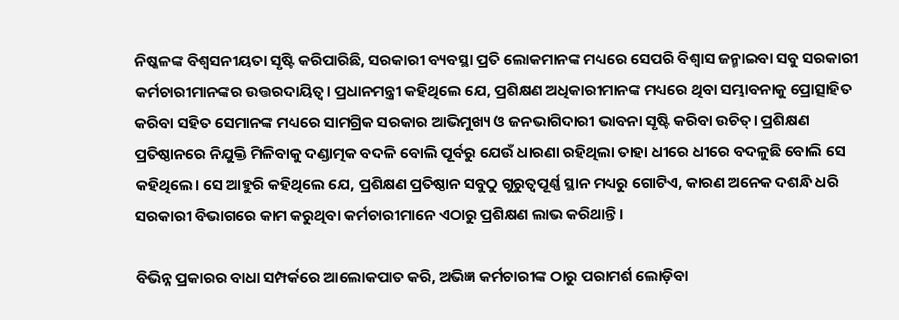ନିଷ୍କଳଙ୍କ ବିଶ୍ୱସନୀୟତା ସୃଷ୍ଟି କରିପାରିଛି, ସରକାରୀ ବ୍ୟବସ୍ଥା ପ୍ରତି ଲୋକମାନଙ୍କ ମଧ୍ୟରେ ସେପରି ବିଶ୍ୱାସ ଜନ୍ମାଇବା ସବୁ ସରକାରୀ କର୍ମଚାରୀମାନଙ୍କର ଉତ୍ତରଦାୟିତ୍ୱ। ପ୍ରଧାନମନ୍ତ୍ରୀ କହିଥିଲେ ଯେ, ପ୍ରଶିକ୍ଷଣ ଅଧିକାରୀମାନଙ୍କ ମଧ୍ୟରେ ଥିବା ସମ୍ଭାବନାକୁ ପ୍ରୋତ୍ସାହିତ କରିବା ସହିତ ସେମାନଙ୍କ ମଧ୍ୟରେ ସାମଗ୍ରିକ ସରକାର ଆଭିମୁଖ୍ୟ ଓ ଜନଭାଗିଦାରୀ ଭାବନା ସୃଷ୍ଟି କରିବା ଉଚିତ୍। ପ୍ରଶିକ୍ଷଣ ପ୍ରତିଷ୍ଠାନରେ ନିଯୁକ୍ତି ମିଳିବାକୁ ଦଣ୍ଡାତ୍ମକ ବଦଳି ବୋଲି ପୂର୍ବରୁ ଯେଉଁ ଧାରଣା ରହିଥିଲା ତାହା ଧୀରେ ଧୀରେ ବଦଳୁଛି ବୋଲି ସେ କହିଥିଲେ। ସେ ଆହୁରି କହିଥିଲେ ଯେ, ପ୍ରଶିକ୍ଷଣ ପ୍ରତିଷ୍ଠାନ ସବୁଠୁ ଗୁରୁତ୍ୱପୂର୍ଣ୍ଣ ସ୍ଥାନ ମଧ୍ୟରୁ ଗୋଟିଏ, କାରଣ ଅନେକ ଦଶନ୍ଧି ଧରି ସରକାରୀ ବିଭାଗରେ କାମ କରୁଥିବା କର୍ମଚାରୀମାନେ ଏଠାରୁ ପ୍ରଶିକ୍ଷଣ ଲାଭ କରିଥାନ୍ତି।

ବିଭିନ୍ନ ପ୍ରକାରର ବାଧା ସମ୍ପର୍କରେ ଆଲୋକପାତ କରି, ଅଭିଜ୍ଞ କର୍ମଚାରୀଙ୍କ ଠାରୁ ପରାମର୍ଶ ଲୋଡ଼ିବା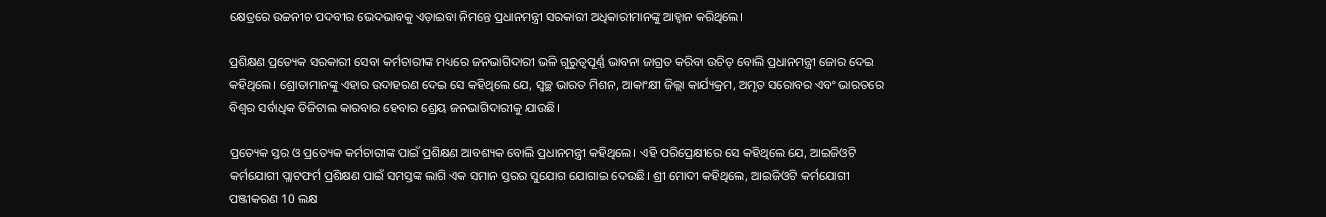କ୍ଷେତ୍ରରେ ଉଚ୍ଚନୀଚ ପଦବୀର ଭେଦଭାବକୁ ଏଡ଼ାଇବା ନିମନ୍ତେ ପ୍ରଧାନମନ୍ତ୍ରୀ ସରକାରୀ ଅଧିକାରୀମାନଙ୍କୁ ଆହ୍ୱାନ କରିଥିଲେ।

ପ୍ରଶିକ୍ଷଣ ପ୍ରତ୍ୟେକ ସରକାରୀ ସେବା କର୍ମଚାରୀଙ୍କ ମଧ୍ୟରେ ଜନଭାଗିଦାରୀ ଭଳି ଗୁରୁତ୍ୱପୂର୍ଣ୍ଣ ଭାବନା ଜାଗ୍ରତ କରିବା ଉଚିତ୍‌ ବୋଲି ପ୍ରଧାନମନ୍ତ୍ରୀ ଜୋର ଦେଇ କହିଥିଲେ। ଶ୍ରୋତାମାନଙ୍କୁ ଏହାର ଉଦାହରଣ ଦେଇ ସେ କହିଥିଲେ ଯେ, ସ୍ୱଚ୍ଛ ଭାରତ ମିଶନ, ଆକାଂକ୍ଷୀ ଜିଲ୍ଲା କାର୍ଯ୍ୟକ୍ରମ, ଅମୃତ ସରୋବର ଏବଂ ଭାରତରେ ବିଶ୍ୱର ସର୍ବାଧିକ ଡିଜିଟାଲ କାରବାର ହେବାର ଶ୍ରେୟ ଜନଭାଗିଦାରୀକୁ ଯାଉଛି।

ପ୍ରତ୍ୟେକ ସ୍ତର ଓ ପ୍ରତ୍ୟେକ କର୍ମଚାରୀଙ୍କ ପାଇଁ ପ୍ରଶିକ୍ଷଣ ଆବଶ୍ୟକ ବୋଲି ପ୍ରଧାନମନ୍ତ୍ରୀ କହିଥିଲେ। ଏହି ପରିପ୍ରେକ୍ଷୀରେ ସେ କହିଥିଲେ ଯେ, ଆଇଜିଓଟି କର୍ମଯୋଗୀ ପ୍ଲାଟଫର୍ମ ପ୍ରଶିକ୍ଷଣ ପାଇଁ ସମସ୍ତଙ୍କ ଲାଗି ଏକ ସମାନ ସ୍ତରର ସୁଯୋଗ ଯୋଗାଇ ଦେଉଛି। ଶ୍ରୀ ମୋଦୀ କହିଥିଲେ, ଆଇଜିଓଟି କର୍ମଯୋଗୀ ପଞ୍ଜୀକରଣ 10 ଲକ୍ଷ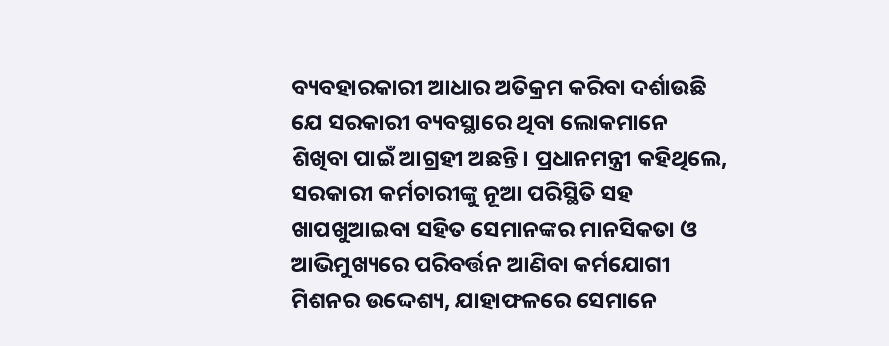ବ୍ୟବହାରକାରୀ ଆଧାର ଅତିକ୍ରମ କରିବା ଦର୍ଶାଉଛି ଯେ ସରକାରୀ ବ୍ୟବସ୍ଥାରେ ଥିବା ଲୋକମାନେ ଶିଖିବା ପାଇଁ ଆଗ୍ରହୀ ଅଛନ୍ତି। ପ୍ରଧାନମନ୍ତ୍ରୀ କହିଥିଲେ, ସରକାରୀ କର୍ମଚାରୀଙ୍କୁ ନୂଆ ପରିସ୍ଥିତି ସହ ଖାପଖୁଆଇବା ସହିତ ସେମାନଙ୍କର ମାନସିକତା ଓ ଆଭିମୁଖ୍ୟରେ ପରିବର୍ତ୍ତନ ଆଣିବା କର୍ମଯୋଗୀ ମିଶନର ଉଦ୍ଦେଶ୍ୟ, ଯାହାଫଳରେ ସେମାନେ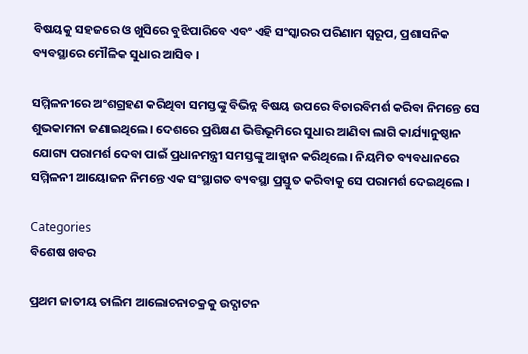ବିଷୟକୁ ସହଜରେ ଓ ଖୁସିରେ ବୁଝିପାରିବେ ଏବଂ ଏହି ସଂସ୍କାରର ପରିଣାମ ସ୍ୱରୂପ, ପ୍ରଶାସନିକ ବ୍ୟବସ୍ଥାରେ ମୌଳିକ ସୁଧାର ଆସିବ ।

ସମ୍ମିଳନୀରେ ଅଂଶଗ୍ରହଣ କରିଥିବା ସମସ୍ତଙ୍କୁ ବିଭିନ୍ନ ବିଷୟ ଉପରେ ବିଚାରବିମର୍ଶ କରିବା ନିମନ୍ତେ ସେ ଶୁଭକାମନା ଜଣାଇଥିଲେ। ଦେଶରେ ପ୍ରଶିକ୍ଷଣ ଭିତ୍ତିଭୂମିରେ ସୁଧାର ଆଣିବା ଲାଗି କାର୍ଯ୍ୟାନୁଷ୍ଠାନ ଯୋଗ୍ୟ ପରାମର୍ଶ ଦେବା ପାଇଁ ପ୍ରଧାନମନ୍ତ୍ରୀ ସମସ୍ତଙ୍କୁ ଆହ୍ୱାନ କରିଥିଲେ। ନିୟମିତ ବ୍ୟବଧାନରେ ସମ୍ମିଳନୀ ଆୟୋଜନ ନିମନ୍ତେ ଏକ ସଂସ୍ଥାଗତ ବ୍ୟବସ୍ଥା ପ୍ରସ୍ତୁତ କରିବାକୁ ସେ ପରାମର୍ଶ ଦେଇଥିଲେ ।

Categories
ବିଶେଷ ଖବର

ପ୍ରଥମ ଜାତୀୟ ତାଲିମ ଆଲୋଚନାଚକ୍ରକୁ ଉଦ୍ଘାଟନ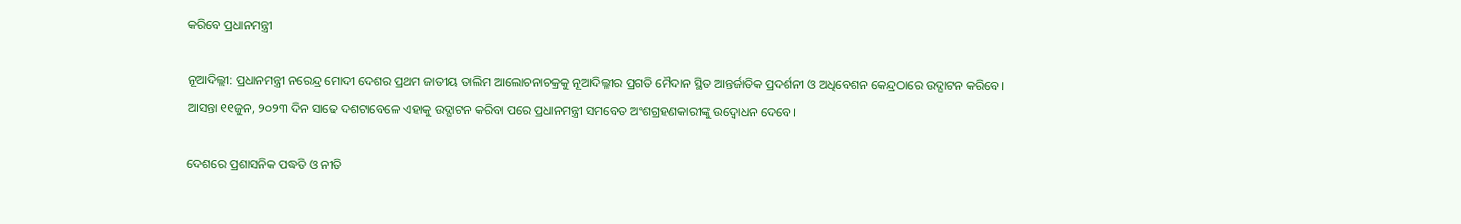କରିବେ ପ୍ରଧାନମନ୍ତ୍ରୀ

ନୂଆଦିଲ୍ଲୀ: ପ୍ରଧାନମନ୍ତ୍ରୀ ନରେନ୍ଦ୍ର ମୋଦୀ ଦେଶର ପ୍ରଥମ ଜାତୀୟ ତାଲିମ ଆଲୋଚନାଚକ୍ରକୁ ନୂଆଦିଲ୍ଳୀର ପ୍ରଗତି ମୈଦାନ ସ୍ଥିତ ଆନ୍ତର୍ଜାତିକ ପ୍ରଦର୍ଶନୀ ଓ ଅଧିବେଶନ କେନ୍ଦ୍ରଠାରେ ଉଦ୍ଘାଟନ କରିବେ। ଆସନ୍ତା ୧୧ଜୁନ, ୨୦୨୩ ଦିନ ସାଢେ ଦଶଟାବେଳେ ଏହାକୁ ଉଦ୍ଘାଟନ କରିବା ପରେ ପ୍ରଧାନମନ୍ତ୍ରୀ ସମବେତ ଅଂଶଗ୍ରହଣକାରୀଙ୍କୁ ଉଦ୍ବୋଧନ ଦେବେ।

ଦେଶରେ ପ୍ରଶାସନିକ ପଦ୍ଧତି ଓ ନୀତି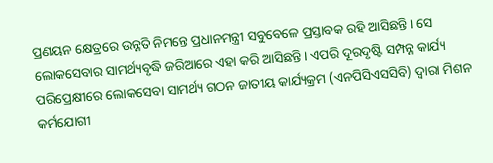ପ୍ରଣୟନ କ୍ଷେତ୍ରରେ ଉନ୍ନତି ନିମନ୍ତେ ପ୍ରଧାନମନ୍ତ୍ରୀ ସବୁବେଳେ ପ୍ରସ୍ତାବକ ରହି ଆସିଛନ୍ତି। ସେ ଲୋକସେବାର ସାମର୍ଥ୍ୟବୃଦ୍ଧି ଜରିଆରେ ଏହା କରି ଆସିଛନ୍ତି। ଏପରି ଦୂରଦୃଷ୍ଟି ସମ୍ପନ୍ନ କାର୍ଯ୍ୟ ପରିପ୍ରେକ୍ଷୀରେ ଲୋକସେବା ସାମର୍ଥ୍ୟ ଗଠନ ଜାତୀୟ କାର୍ଯ୍ୟକ୍ରମ (ଏନପିସିଏସସିବି) ଦ୍ୱାରା ମିଶନ କର୍ମଯୋଗୀ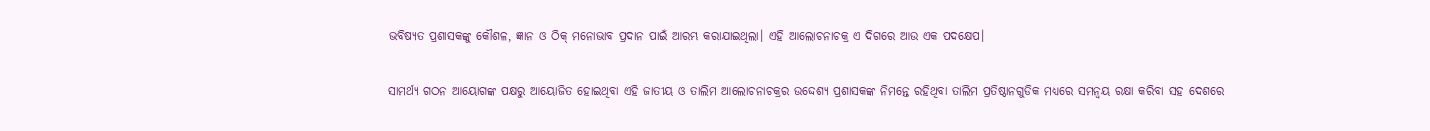ଭବିଷ୍ୟତ ପ୍ରଶାସକଙ୍କୁ କୌଶଳ, ଜ୍ଞାନ ଓ ଠିକ୍ ମନୋଭାବ ପ୍ରଦାନ ପାଇଁ ଆରମ୍ଭ କରାଯାଇଥିଲା। ଏହି ଆଲୋଚନାଚକ୍ର ଏ ଦିଗରେ ଆଉ ଏକ ପଦକ୍ଷେପ।

ସାମର୍ଥ୍ୟ ଗଠନ ଆୟୋଗଙ୍କ ପକ୍ଷରୁ ଆୟୋଜିତ ହୋଇଥିବା ଏହି ଜାତୀୟ ଓ ତାଲିମ ଆଲୋଚନାଚକ୍ରର ଉଦ୍ଦେଶ୍ୟ ପ୍ରଶାସକଙ୍କ ନିମନ୍ତେ ରହିଥିବା ତାଲିମ ପ୍ରତିଷ୍ଠାନଗୁଡିକ ମଧ୍ୟରେ ସମନ୍ୱୟ ରକ୍ଷା କରିବା ସହ ଦେଶରେ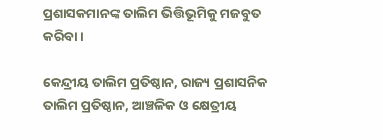ପ୍ରଶାସକମାନଙ୍କ ତାଲିମ ଭିତ୍ତିଭୂମିକୁ ମଜବୁତ କରିବା।

କେନ୍ଦ୍ରୀୟ ତାଲିମ ପ୍ରତିଷ୍ଠାନ, ରାଜ୍ୟ ପ୍ରଶାସନିକ ତାଲିମ ପ୍ରତିଷ୍ଠାନ, ଆଞ୍ଚଳିକ ଓ କ୍ଷେତ୍ରୀୟ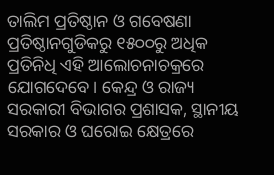ତାଲିମ ପ୍ରତିଷ୍ଠାନ ଓ ଗବେଷଣା ପ୍ରତିଷ୍ଠାନଗୁଡିକରୁ ୧୫୦୦ରୁ ଅଧିକ ପ୍ରତିନିଧି ଏହି ଆଲୋଚନାଚକ୍ରରେ ଯୋଗଦେବେ। କେନ୍ଦ୍ର ଓ ରାଜ୍ୟ ସରକାରୀ ବିଭାଗର ପ୍ରଶାସକ, ସ୍ଥାନୀୟ ସରକାର ଓ ଘରୋଇ କ୍ଷେତ୍ରରେ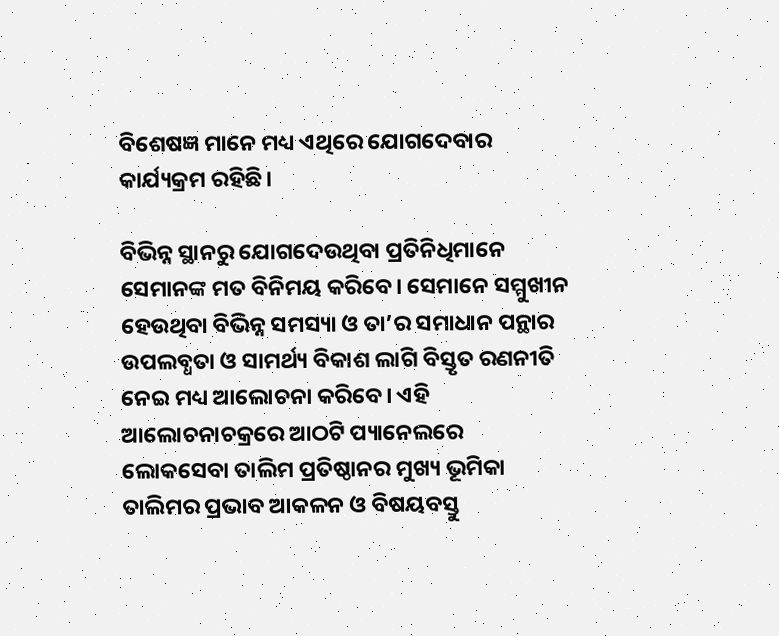ବିଶେଷଜ୍ଞ ମାନେ ମଧ୍ୟ ଏଥିରେ ଯୋଗଦେବାର କାର୍ଯ୍ୟକ୍ରମ ରହିଛି।

ବିଭିନ୍ନ ସ୍ଥାନରୁ ଯୋଗଦେଉଥିବା ପ୍ରତିନିଧିମାନେ ସେମାନଙ୍କ ମତ ବିନିମୟ କରିବେ। ସେମାନେ ସମ୍ମୁଖୀନ ହେଉଥିବା ବିଭିନ୍ନ ସମସ୍ୟା ଓ ତା’ର ସମାଧାନ ପନ୍ଥାର ଉପଲବ୍ଧତା ଓ ସାମର୍ଥ୍ୟ ବିକାଶ ଲାଗି ବିସ୍ତୃତ ରଣନୀତି ନେଇ ମଧ୍ୟ ଆଲୋଚନା କରିବେ। ଏହି ଆଲୋଚନାଚକ୍ରରେ ଆଠଟି ପ୍ୟାନେଲରେ ଲୋକସେବା ତାଲିମ ପ୍ରତିଷ୍ଠାନର ମୁଖ୍ୟ ଭୂମିକା ତାଲିମର ପ୍ରଭାବ ଆକଳନ ଓ ବିଷୟବସ୍ତୁ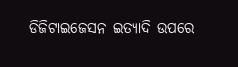ଡିଜିଟାଇଜେସନ ଇତ୍ୟାଦି ଉପରେ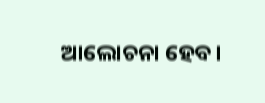ଆଲୋଚନା ହେବ।